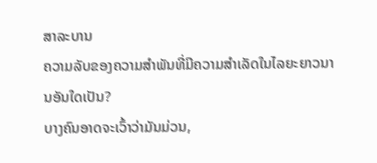ສາລະບານ
ຄວາມລັບຂອງຄວາມສຳພັນທີ່ມີຄວາມສຳເລັດໃນໄລຍະຍາວນານອັນໃດເປັນ?
ບາງຄົນອາດຈະເວົ້າວ່າມັນມ່ວນ,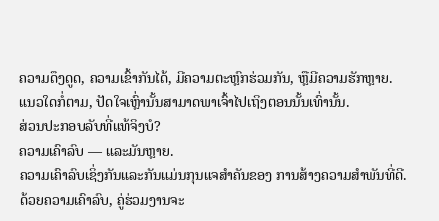ຄວາມດຶງດູດ, ຄວາມເຂົ້າກັນໄດ້, ມີຄວາມຕະຫຼົກຮ່ວມກັນ, ຫຼືມີຄວາມຮັກຫຼາຍ.
ແນວໃດກໍ່ຕາມ, ປັດໃຈເຫຼົ່ານັ້ນສາມາດພາເຈົ້າໄປເຖິງຕອນນັ້ນເທົ່ານັ້ນ.
ສ່ວນປະກອບລັບທີ່ແທ້ຈິງບໍ?
ຄວາມເຄົາລົບ — ແລະມັນຫຼາຍ.
ຄວາມເຄົາລົບເຊິ່ງກັນແລະກັນແມ່ນກຸນແຈສຳຄັນຂອງ ການສ້າງຄວາມສໍາພັນທີ່ດີ.
ດ້ວຍຄວາມເຄົາລົບ, ຄູ່ຮ່ວມງານຈະ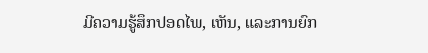ມີຄວາມຮູ້ສຶກປອດໄພ, ເຫັນ, ແລະການຍົກ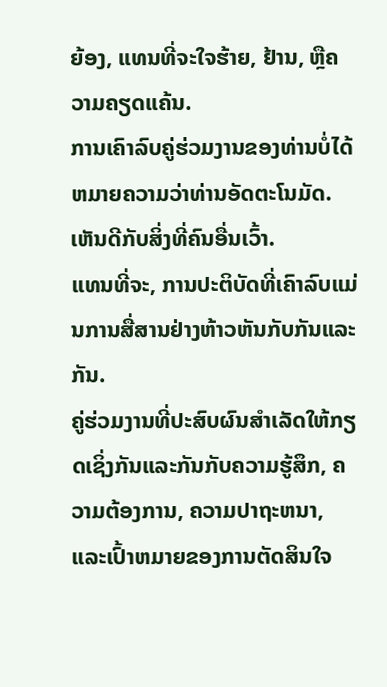ຍ້ອງ, ແທນທີ່ຈະໃຈຮ້າຍ, ຢ້ານ, ຫຼືຄວາມຄຽດແຄ້ນ.
ການເຄົາລົບຄູ່ຮ່ວມງານຂອງທ່ານບໍ່ໄດ້ຫມາຍຄວາມວ່າທ່ານອັດຕະໂນມັດ. ເຫັນດີກັບສິ່ງທີ່ຄົນອື່ນເວົ້າ.
ແທນທີ່ຈະ, ການປະຕິບັດທີ່ເຄົາລົບແມ່ນການສື່ສານຢ່າງຫ້າວຫັນກັບກັນແລະກັນ.
ຄູ່ຮ່ວມງານທີ່ປະສົບຜົນສໍາເລັດໃຫ້ກຽດເຊິ່ງກັນແລະກັນກັບຄວາມຮູ້ສຶກ, ຄວາມຕ້ອງການ, ຄວາມປາຖະຫນາ, ແລະເປົ້າຫມາຍຂອງການຕັດສິນໃຈ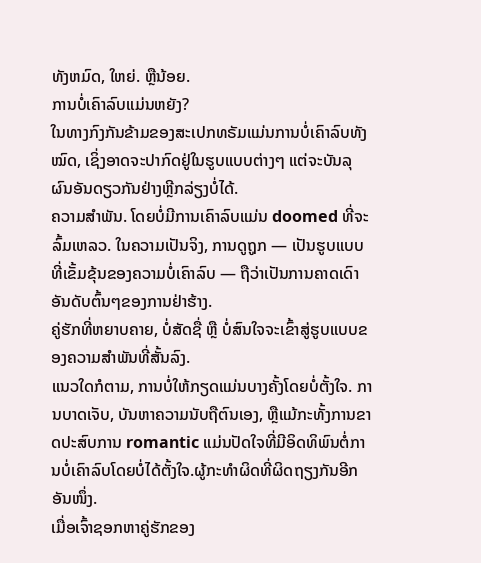ທັງຫມົດ, ໃຫຍ່. ຫຼືນ້ອຍ.
ການບໍ່ເຄົາລົບແມ່ນຫຍັງ?
ໃນທາງກົງກັນຂ້າມຂອງສະເປກທຣັມແມ່ນການບໍ່ເຄົາລົບທັງໝົດ, ເຊິ່ງອາດຈະປາກົດຢູ່ໃນຮູບແບບຕ່າງໆ ແຕ່ຈະບັນລຸຜົນອັນດຽວກັນຢ່າງຫຼີກລ່ຽງບໍ່ໄດ້.
ຄວາມສຳພັນ. ໂດຍບໍ່ມີການເຄົາລົບແມ່ນ doomed ທີ່ຈະລົ້ມເຫລວ. ໃນຄວາມເປັນຈິງ, ການດູຖູກ — ເປັນຮູບແບບທີ່ເຂັ້ມຂຸ້ນຂອງຄວາມບໍ່ເຄົາລົບ — ຖືວ່າເປັນການຄາດເດົາອັນດັບຕົ້ນໆຂອງການຢ່າຮ້າງ.
ຄູ່ຮັກທີ່ຫຍາບຄາຍ, ບໍ່ສັດຊື່ ຫຼື ບໍ່ສົນໃຈຈະເຂົ້າສູ່ຮູບແບບຂອງຄວາມສຳພັນທີ່ສັ້ນລົງ.
ແນວໃດກໍຕາມ, ການບໍ່ໃຫ້ກຽດແມ່ນບາງຄັ້ງໂດຍບໍ່ຕັ້ງໃຈ. ການບາດເຈັບ, ບັນຫາຄວາມນັບຖືຕົນເອງ, ຫຼືແມ້ກະທັ້ງການຂາດປະສົບການ romantic ແມ່ນປັດໃຈທີ່ມີອິດທິພົນຕໍ່ການບໍ່ເຄົາລົບໂດຍບໍ່ໄດ້ຕັ້ງໃຈ.ຜູ້ກະທຳຜິດທີ່ຜິດຖຽງກັນອີກອັນໜຶ່ງ.
ເມື່ອເຈົ້າຊອກຫາຄູ່ຮັກຂອງ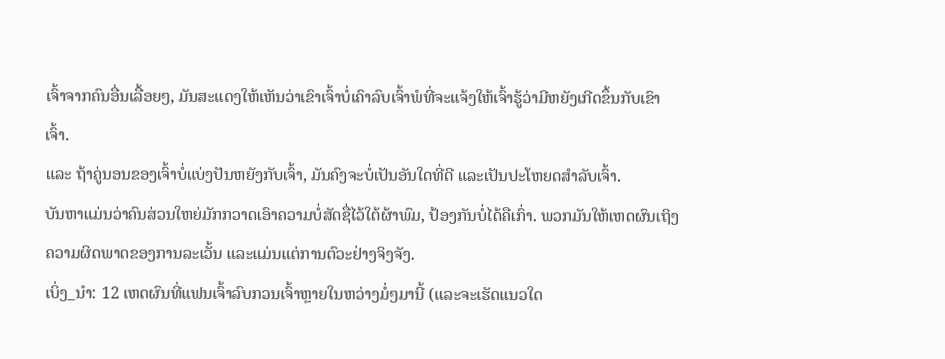ເຈົ້າຈາກຄົນອື່ນເລື້ອຍໆ, ມັນສະແດງໃຫ້ເຫັນວ່າເຂົາເຈົ້າບໍ່ເຄົາລົບເຈົ້າພໍທີ່ຈະແຈ້ງໃຫ້ເຈົ້າຮູ້ວ່າມີຫຍັງເກີດຂຶ້ນກັບເຂົາເຈົ້າ.
ແລະ ຖ້າຄູ່ນອນຂອງເຈົ້າບໍ່ແບ່ງປັນຫຍັງກັບເຈົ້າ, ມັນຄົງຈະບໍ່ເປັນອັນໃດທີ່ດີ ແລະເປັນປະໂຫຍດສຳລັບເຈົ້າ.
ບັນຫາແມ່ນວ່າຄົນສ່ວນໃຫຍ່ມັກກວາດເອົາຄວາມບໍ່ສັດຊື່ໄວ້ໃຕ້ຜ້າພົມ, ປ້ອງກັນບໍ່ໄດ້ຄືເກົ່າ. ພວກມັນໃຫ້ເຫດຜົນເຖິງຄວາມຜິດພາດຂອງການລະເວັ້ນ ແລະແມ່ນແຕ່ການຕົວະຢ່າງຈິງຈັງ.
ເບິ່ງ_ນຳ: 12 ເຫດຜົນທີ່ແຟນເຈົ້າລົບກວນເຈົ້າຫຼາຍໃນຫວ່າງມໍ່ໆມານີ້ (ແລະຈະເຮັດແນວໃດ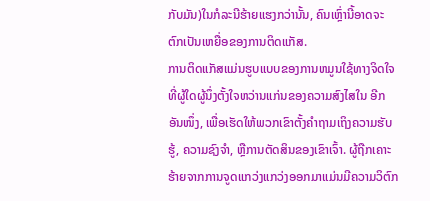ກັບມັນ)ໃນກໍລະນີຮ້າຍແຮງກວ່ານັ້ນ, ຄົນເຫຼົ່ານີ້ອາດຈະຕົກເປັນເຫຍື່ອຂອງການຕິດແກັສ.
ການຕິດແກັສແມ່ນຮູບແບບຂອງການຫມູນໃຊ້ທາງຈິດໃຈທີ່ຜູ້ໃດຜູ້ນຶ່ງຕັ້ງໃຈຫວ່ານແກ່ນຂອງຄວາມສົງໄສໃນ ອີກອັນໜຶ່ງ, ເພື່ອເຮັດໃຫ້ພວກເຂົາຕັ້ງຄຳຖາມເຖິງຄວາມຮັບຮູ້, ຄວາມຊົງຈຳ, ຫຼືການຕັດສິນຂອງເຂົາເຈົ້າ. ຜູ້ຖືກເຄາະຮ້າຍຈາກການຈູດແກວ່ງແກວ່ງອອກມາແມ່ນມີຄວາມວິຕົກ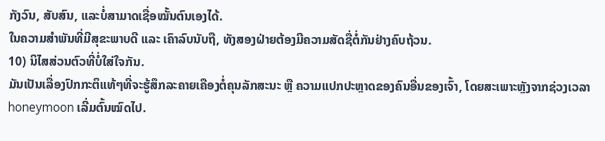ກັງວົນ, ສັບສົນ, ແລະບໍ່ສາມາດເຊື່ອໝັ້ນຕົນເອງໄດ້.
ໃນຄວາມສຳພັນທີ່ມີສຸຂະພາບດີ ແລະ ເຄົາລົບນັບຖື, ທັງສອງຝ່າຍຕ້ອງມີຄວາມສັດຊື່ຕໍ່ກັນຢ່າງຄົບຖ້ວນ.
10) ນິໄສສ່ວນຕົວທີ່ບໍ່ໃສ່ໃຈກັນ.
ມັນເປັນເລື່ອງປົກກະຕິແທ້ໆທີ່ຈະຮູ້ສຶກລະຄາຍເຄືອງຕໍ່ຄຸນລັກສະນະ ຫຼື ຄວາມແປກປະຫຼາດຂອງຄົນອື່ນຂອງເຈົ້າ, ໂດຍສະເພາະຫຼັງຈາກຊ່ວງເວລາ honeymoon ເລີ່ມຕົ້ນໝົດໄປ.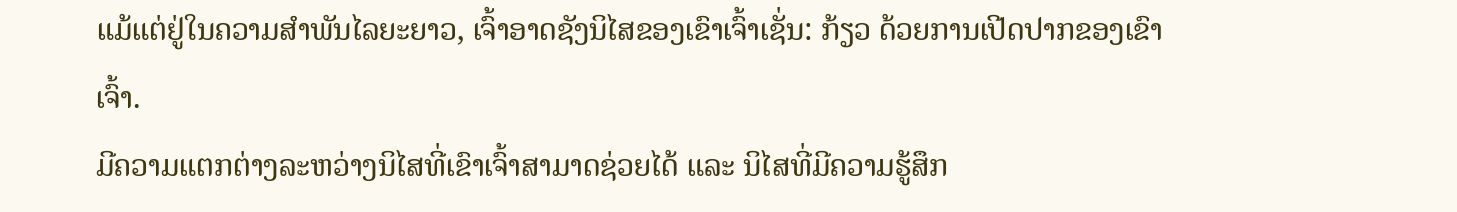ແມ້ແຕ່ຢູ່ໃນຄວາມສຳພັນໄລຍະຍາວ, ເຈົ້າອາດຊັງນິໄສຂອງເຂົາເຈົ້າເຊັ່ນ: ກ້ຽວ ດ້ວຍການເປີດປາກຂອງເຂົາເຈົ້າ.
ມີຄວາມແຕກຕ່າງລະຫວ່າງນິໄສທີ່ເຂົາເຈົ້າສາມາດຊ່ວຍໄດ້ ແລະ ນິໄສທີ່ມີຄວາມຮູ້ສຶກ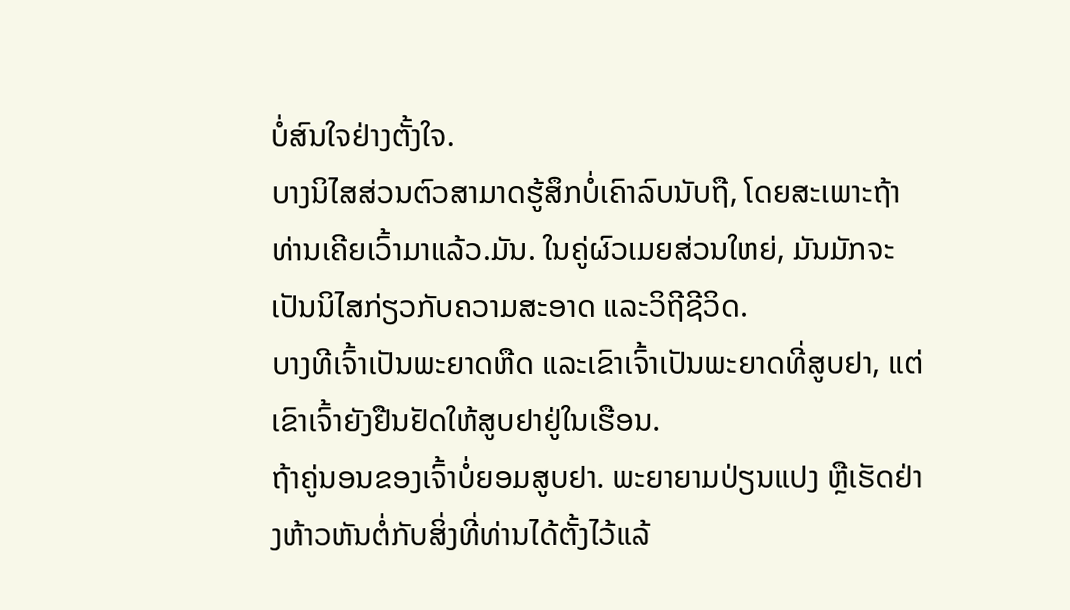ບໍ່ສົນໃຈຢ່າງຕັ້ງໃຈ.
ບາງນິໄສສ່ວນຕົວສາມາດຮູ້ສຶກບໍ່ເຄົາລົບນັບຖື, ໂດຍສະເພາະຖ້າທ່ານເຄີຍເວົ້າມາແລ້ວ.ມັນ. ໃນຄູ່ຜົວເມຍສ່ວນໃຫຍ່, ມັນມັກຈະເປັນນິໄສກ່ຽວກັບຄວາມສະອາດ ແລະວິຖີຊີວິດ.
ບາງທີເຈົ້າເປັນພະຍາດຫືດ ແລະເຂົາເຈົ້າເປັນພະຍາດທີ່ສູບຢາ, ແຕ່ເຂົາເຈົ້າຍັງຢືນຢັດໃຫ້ສູບຢາຢູ່ໃນເຮືອນ.
ຖ້າຄູ່ນອນຂອງເຈົ້າບໍ່ຍອມສູບຢາ. ພະຍາຍາມປ່ຽນແປງ ຫຼືເຮັດຢ່າງຫ້າວຫັນຕໍ່ກັບສິ່ງທີ່ທ່ານໄດ້ຕັ້ງໄວ້ແລ້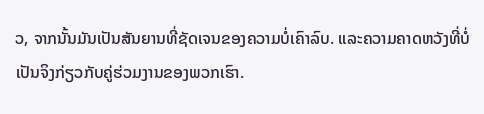ວ, ຈາກນັ້ນມັນເປັນສັນຍານທີ່ຊັດເຈນຂອງຄວາມບໍ່ເຄົາລົບ. ແລະຄວາມຄາດຫວັງທີ່ບໍ່ເປັນຈິງກ່ຽວກັບຄູ່ຮ່ວມງານຂອງພວກເຮົາ.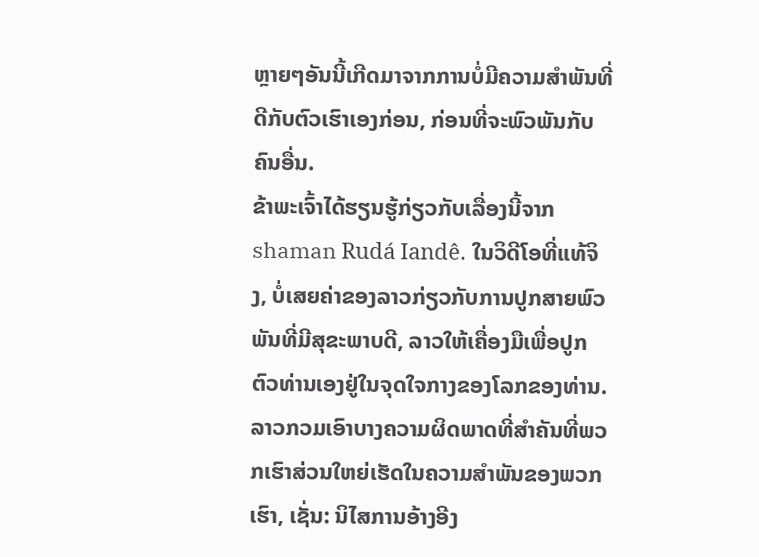ຫຼາຍໆອັນນີ້ເກີດມາຈາກການບໍ່ມີຄວາມສໍາພັນທີ່ດີກັບຕົວເຮົາເອງກ່ອນ, ກ່ອນທີ່ຈະພົວພັນກັບຄົນອື່ນ.
ຂ້າພະເຈົ້າໄດ້ຮຽນຮູ້ກ່ຽວກັບເລື່ອງນີ້ຈາກ shaman Rudá Iandê. ໃນວິດີໂອທີ່ແທ້ຈິງ, ບໍ່ເສຍຄ່າຂອງລາວກ່ຽວກັບການປູກສາຍພົວພັນທີ່ມີສຸຂະພາບດີ, ລາວໃຫ້ເຄື່ອງມືເພື່ອປູກຕົວທ່ານເອງຢູ່ໃນຈຸດໃຈກາງຂອງໂລກຂອງທ່ານ.
ລາວກວມເອົາບາງຄວາມຜິດພາດທີ່ສຳຄັນທີ່ພວກເຮົາສ່ວນໃຫຍ່ເຮັດໃນຄວາມສຳພັນຂອງພວກເຮົາ, ເຊັ່ນ: ນິໄສການອ້າງອີງ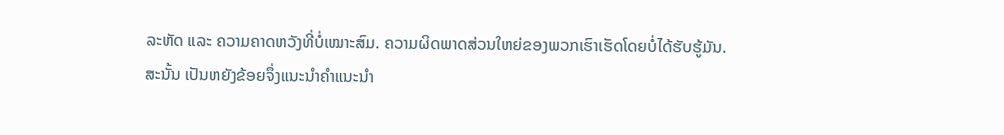ລະຫັດ ແລະ ຄວາມຄາດຫວັງທີ່ບໍ່ເໝາະສົມ. ຄວາມຜິດພາດສ່ວນໃຫຍ່ຂອງພວກເຮົາເຮັດໂດຍບໍ່ໄດ້ຮັບຮູ້ມັນ.
ສະນັ້ນ ເປັນຫຍັງຂ້ອຍຈຶ່ງແນະນຳຄຳແນະນຳ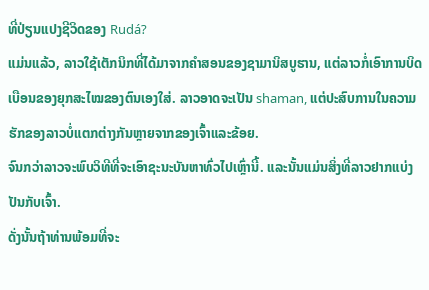ທີ່ປ່ຽນແປງຊີວິດຂອງ Rudá?
ແມ່ນແລ້ວ, ລາວໃຊ້ເຕັກນິກທີ່ໄດ້ມາຈາກຄໍາສອນຂອງຊາມານິສບູຮານ, ແຕ່ລາວກໍ່ເອົາການບິດເບືອນຂອງຍຸກສະໄໝຂອງຕົນເອງໃສ່. ລາວອາດຈະເປັນ shaman, ແຕ່ປະສົບການໃນຄວາມຮັກຂອງລາວບໍ່ແຕກຕ່າງກັນຫຼາຍຈາກຂອງເຈົ້າແລະຂ້ອຍ.
ຈົນກວ່າລາວຈະພົບວິທີທີ່ຈະເອົາຊະນະບັນຫາທົ່ວໄປເຫຼົ່ານີ້. ແລະນັ້ນແມ່ນສິ່ງທີ່ລາວຢາກແບ່ງປັນກັບເຈົ້າ.
ດັ່ງນັ້ນຖ້າທ່ານພ້ອມທີ່ຈະ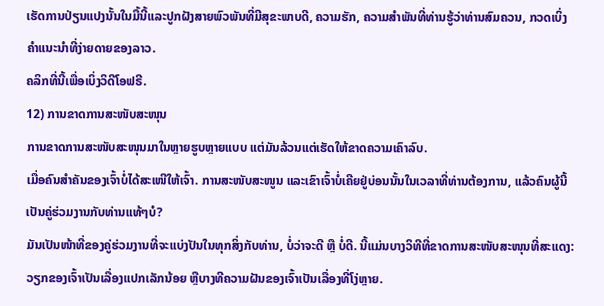ເຮັດການປ່ຽນແປງນັ້ນໃນມື້ນີ້ແລະປູກຝັງສາຍພົວພັນທີ່ມີສຸຂະພາບດີ, ຄວາມຮັກ, ຄວາມສໍາພັນທີ່ທ່ານຮູ້ວ່າທ່ານສົມຄວນ, ກວດເບິ່ງຄໍາແນະນໍາທີ່ງ່າຍດາຍຂອງລາວ.
ຄລິກທີ່ນີ້ເພື່ອເບິ່ງວິດີໂອຟຣີ.
12) ການຂາດການສະໜັບສະໜຸນ
ການຂາດການສະໜັບສະໜຸນມາໃນຫຼາຍຮູບຫຼາຍແບບ ແຕ່ມັນລ້ວນແຕ່ເຮັດໃຫ້ຂາດຄວາມເຄົາລົບ.
ເມື່ອຄົນສຳຄັນຂອງເຈົ້າບໍ່ໄດ້ສະເໜີໃຫ້ເຈົ້າ. ການສະໜັບສະໜູນ ແລະເຂົາເຈົ້າບໍ່ເຄີຍຢູ່ບ່ອນນັ້ນໃນເວລາທີ່ທ່ານຕ້ອງການ, ແລ້ວຄົນຜູ້ນີ້ເປັນຄູ່ຮ່ວມງານກັບທ່ານແທ້ໆບໍ?
ມັນເປັນໜ້າທີ່ຂອງຄູ່ຮ່ວມງານທີ່ຈະແບ່ງປັນໃນທຸກສິ່ງກັບທ່ານ, ບໍ່ວ່າຈະດີ ຫຼື ບໍ່ດີ. ນີ້ແມ່ນບາງວິທີທີ່ຂາດການສະໜັບສະໜຸນທີ່ສະແດງ:
ວຽກຂອງເຈົ້າເປັນເລື່ອງແປກເລັກນ້ອຍ ຫຼືບາງທີຄວາມຝັນຂອງເຈົ້າເປັນເລື່ອງທີ່ໂງ່ຫຼາຍ.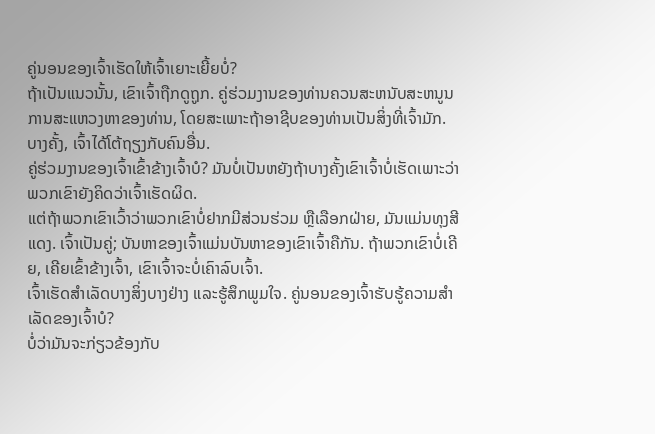ຄູ່ນອນຂອງເຈົ້າເຮັດໃຫ້ເຈົ້າເຍາະເຍີ້ຍບໍ່?
ຖ້າເປັນແນວນັ້ນ, ເຂົາເຈົ້າຖືກດູຖູກ. ຄູ່ຮ່ວມງານຂອງທ່ານຄວນສະຫນັບສະຫນູນການສະແຫວງຫາຂອງທ່ານ, ໂດຍສະເພາະຖ້າອາຊີບຂອງທ່ານເປັນສິ່ງທີ່ເຈົ້າມັກ.
ບາງຄັ້ງ, ເຈົ້າໄດ້ໂຕ້ຖຽງກັບຄົນອື່ນ.
ຄູ່ຮ່ວມງານຂອງເຈົ້າເຂົ້າຂ້າງເຈົ້າບໍ? ມັນບໍ່ເປັນຫຍັງຖ້າບາງຄັ້ງເຂົາເຈົ້າບໍ່ເຮັດເພາະວ່າພວກເຂົາຍັງຄິດວ່າເຈົ້າເຮັດຜິດ.
ແຕ່ຖ້າພວກເຂົາເວົ້າວ່າພວກເຂົາບໍ່ຢາກມີສ່ວນຮ່ວມ ຫຼືເລືອກຝ່າຍ, ມັນແມ່ນທຸງສີແດງ. ເຈົ້າເປັນຄູ່; ບັນຫາຂອງເຈົ້າແມ່ນບັນຫາຂອງເຂົາເຈົ້າຄືກັນ. ຖ້າພວກເຂົາບໍ່ເຄີຍ, ເຄີຍເຂົ້າຂ້າງເຈົ້າ, ເຂົາເຈົ້າຈະບໍ່ເຄົາລົບເຈົ້າ.
ເຈົ້າເຮັດສຳເລັດບາງສິ່ງບາງຢ່າງ ແລະຮູ້ສຶກພູມໃຈ. ຄູ່ນອນຂອງເຈົ້າຮັບຮູ້ຄວາມສຳເລັດຂອງເຈົ້າບໍ?
ບໍ່ວ່າມັນຈະກ່ຽວຂ້ອງກັບ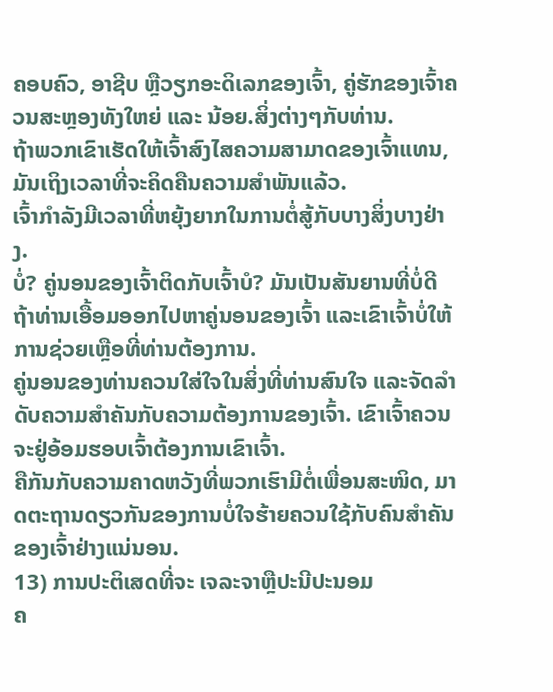ຄອບຄົວ, ອາຊີບ ຫຼືວຽກອະດິເລກຂອງເຈົ້າ, ຄູ່ຮັກຂອງເຈົ້າຄວນສະຫຼອງທັງໃຫຍ່ ແລະ ນ້ອຍ.ສິ່ງຕ່າງໆກັບທ່ານ.
ຖ້າພວກເຂົາເຮັດໃຫ້ເຈົ້າສົງໄສຄວາມສາມາດຂອງເຈົ້າແທນ, ມັນເຖິງເວລາທີ່ຈະຄິດຄືນຄວາມສຳພັນແລ້ວ.
ເຈົ້າກຳລັງມີເວລາທີ່ຫຍຸ້ງຍາກໃນການຕໍ່ສູ້ກັບບາງສິ່ງບາງຢ່າງ.
ບໍ່? ຄູ່ນອນຂອງເຈົ້າຕິດກັບເຈົ້າບໍ? ມັນເປັນສັນຍານທີ່ບໍ່ດີຖ້າທ່ານເອື້ອມອອກໄປຫາຄູ່ນອນຂອງເຈົ້າ ແລະເຂົາເຈົ້າບໍ່ໃຫ້ການຊ່ວຍເຫຼືອທີ່ທ່ານຕ້ອງການ.
ຄູ່ນອນຂອງທ່ານຄວນໃສ່ໃຈໃນສິ່ງທີ່ທ່ານສົນໃຈ ແລະຈັດລໍາດັບຄວາມສໍາຄັນກັບຄວາມຕ້ອງການຂອງເຈົ້າ. ເຂົາເຈົ້າຄວນຈະຢູ່ອ້ອມຮອບເຈົ້າຕ້ອງການເຂົາເຈົ້າ.
ຄືກັນກັບຄວາມຄາດຫວັງທີ່ພວກເຮົາມີຕໍ່ເພື່ອນສະໜິດ, ມາດຕະຖານດຽວກັນຂອງການບໍ່ໃຈຮ້າຍຄວນໃຊ້ກັບຄົນສຳຄັນຂອງເຈົ້າຢ່າງແນ່ນອນ.
13) ການປະຕິເສດທີ່ຈະ ເຈລະຈາຫຼືປະນີປະນອມ
ຄ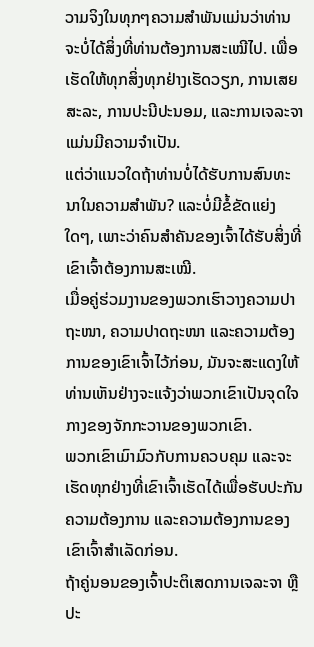ວາມຈິງໃນທຸກໆຄວາມສຳພັນແມ່ນວ່າທ່ານຈະບໍ່ໄດ້ສິ່ງທີ່ທ່ານຕ້ອງການສະເໝີໄປ. ເພື່ອເຮັດໃຫ້ທຸກສິ່ງທຸກຢ່າງເຮັດວຽກ, ການເສຍສະລະ, ການປະນີປະນອມ, ແລະການເຈລະຈາແມ່ນມີຄວາມຈໍາເປັນ.
ແຕ່ວ່າແນວໃດຖ້າທ່ານບໍ່ໄດ້ຮັບການສົນທະນາໃນຄວາມສໍາພັນ? ແລະບໍ່ມີຂໍ້ຂັດແຍ່ງໃດໆ, ເພາະວ່າຄົນສຳຄັນຂອງເຈົ້າໄດ້ຮັບສິ່ງທີ່ເຂົາເຈົ້າຕ້ອງການສະເໝີ.
ເມື່ອຄູ່ຮ່ວມງານຂອງພວກເຮົາວາງຄວາມປາຖະໜາ, ຄວາມປາດຖະໜາ ແລະຄວາມຕ້ອງການຂອງເຂົາເຈົ້າໄວ້ກ່ອນ, ມັນຈະສະແດງໃຫ້ທ່ານເຫັນຢ່າງຈະແຈ້ງວ່າພວກເຂົາເປັນຈຸດໃຈກາງຂອງຈັກກະວານຂອງພວກເຂົາ.
ພວກເຂົາເມົາມົວກັບການຄວບຄຸມ ແລະຈະເຮັດທຸກຢ່າງທີ່ເຂົາເຈົ້າເຮັດໄດ້ເພື່ອຮັບປະກັນຄວາມຕ້ອງການ ແລະຄວາມຕ້ອງການຂອງເຂົາເຈົ້າສໍາເລັດກ່ອນ.
ຖ້າຄູ່ນອນຂອງເຈົ້າປະຕິເສດການເຈລະຈາ ຫຼືປະ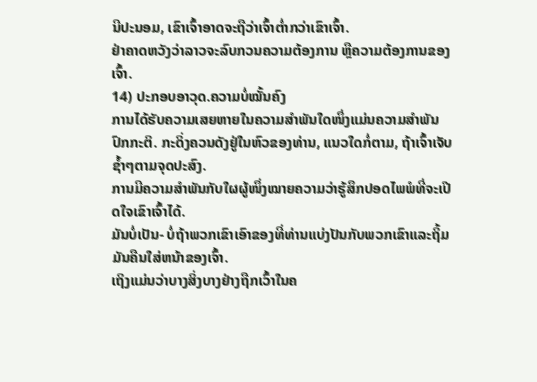ນີປະນອມ, ເຂົາເຈົ້າອາດຈະຖືວ່າເຈົ້າຕໍ່າກວ່າເຂົາເຈົ້າ.
ຢ່າຄາດຫວັງວ່າລາວຈະລົບກວນຄວາມຕ້ອງການ ຫຼືຄວາມຕ້ອງການຂອງເຈົ້າ.
14) ປະກອບອາວຸດ.ຄວາມບໍ່ໝັ້ນຄົງ
ການໄດ້ຮັບຄວາມເສຍຫາຍໃນຄວາມສຳພັນໃດໜຶ່ງແມ່ນຄວາມສຳພັນປົກກະຕິ. ກະດິ່ງຄວນດັງຢູ່ໃນຫົວຂອງທ່ານ, ແນວໃດກໍ່ຕາມ, ຖ້າເຈົ້າເຈັບຊ້ຳໆຕາມຈຸດປະສົງ.
ການມີຄວາມສໍາພັນກັບໃຜຜູ້ໜຶ່ງໝາຍຄວາມວ່າຮູ້ສຶກປອດໄພພໍທີ່ຈະເປີດໃຈເຂົາເຈົ້າໄດ້.
ມັນບໍ່ເປັນ- ບໍ່ຖ້າພວກເຂົາເອົາຂອງທີ່ທ່ານແບ່ງປັນກັບພວກເຂົາແລະຖິ້ມມັນຄືນໃສ່ຫນ້າຂອງເຈົ້າ.
ເຖິງແມ່ນວ່າບາງສິ່ງບາງຢ່າງຖືກເວົ້າໃນຄ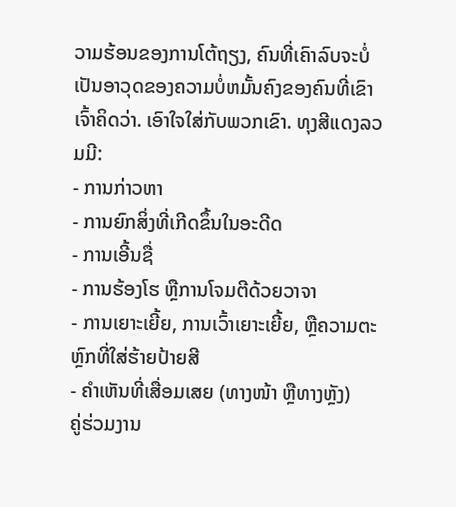ວາມຮ້ອນຂອງການໂຕ້ຖຽງ, ຄົນທີ່ເຄົາລົບຈະບໍ່ເປັນອາວຸດຂອງຄວາມບໍ່ຫມັ້ນຄົງຂອງຄົນທີ່ເຂົາເຈົ້າຄິດວ່າ. ເອົາໃຈໃສ່ກັບພວກເຂົາ. ທຸງສີແດງລວມມີ:
- ການກ່າວຫາ
- ການຍົກສິ່ງທີ່ເກີດຂຶ້ນໃນອະດີດ
- ການເອີ້ນຊື່
- ການຮ້ອງໂຮ ຫຼືການໂຈມຕີດ້ວຍວາຈາ
- ການເຍາະເຍີ້ຍ, ການເວົ້າເຍາະເຍີ້ຍ, ຫຼືຄວາມຕະຫຼົກທີ່ໃສ່ຮ້າຍປ້າຍສີ
- ຄຳເຫັນທີ່ເສື່ອມເສຍ (ທາງໜ້າ ຫຼືທາງຫຼັງ)
ຄູ່ຮ່ວມງານ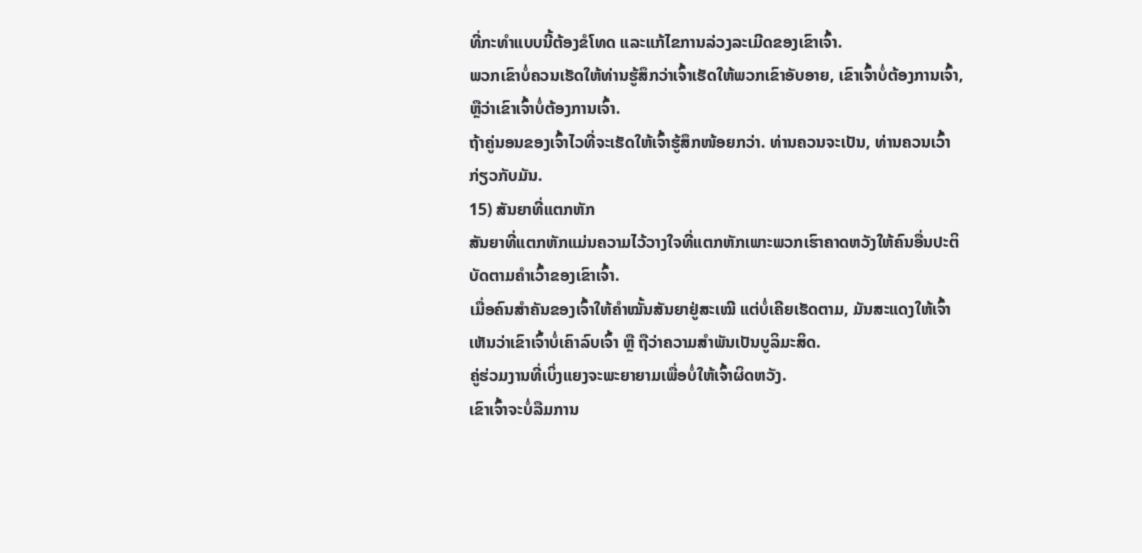ທີ່ກະທຳແບບນີ້ຕ້ອງຂໍໂທດ ແລະແກ້ໄຂການລ່ວງລະເມີດຂອງເຂົາເຈົ້າ.
ພວກເຂົາບໍ່ຄວນເຮັດໃຫ້ທ່ານຮູ້ສຶກວ່າເຈົ້າເຮັດໃຫ້ພວກເຂົາອັບອາຍ, ເຂົາເຈົ້າບໍ່ຕ້ອງການເຈົ້າ, ຫຼືວ່າເຂົາເຈົ້າບໍ່ຕ້ອງການເຈົ້າ.
ຖ້າຄູ່ນອນຂອງເຈົ້າໄວທີ່ຈະເຮັດໃຫ້ເຈົ້າຮູ້ສຶກໜ້ອຍກວ່າ. ທ່ານຄວນຈະເປັນ, ທ່ານຄວນເວົ້າກ່ຽວກັບມັນ.
15) ສັນຍາທີ່ແຕກຫັກ
ສັນຍາທີ່ແຕກຫັກແມ່ນຄວາມໄວ້ວາງໃຈທີ່ແຕກຫັກເພາະພວກເຮົາຄາດຫວັງໃຫ້ຄົນອື່ນປະຕິບັດຕາມຄໍາເວົ້າຂອງເຂົາເຈົ້າ.
ເມື່ອຄົນສຳຄັນຂອງເຈົ້າໃຫ້ຄຳໝັ້ນສັນຍາຢູ່ສະເໝີ ແຕ່ບໍ່ເຄີຍເຮັດຕາມ, ມັນສະແດງໃຫ້ເຈົ້າເຫັນວ່າເຂົາເຈົ້າບໍ່ເຄົາລົບເຈົ້າ ຫຼື ຖືວ່າຄວາມສຳພັນເປັນບູລິມະສິດ.
ຄູ່ຮ່ວມງານທີ່ເບິ່ງແຍງຈະພະຍາຍາມເພື່ອບໍ່ໃຫ້ເຈົ້າຜິດຫວັງ.
ເຂົາເຈົ້າຈະບໍ່ລືມການ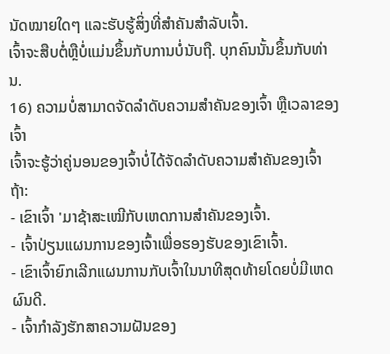ນັດໝາຍໃດໆ ແລະຮັບຮູ້ສິ່ງທີ່ສຳຄັນສຳລັບເຈົ້າ.
ເຈົ້າຈະສືບຕໍ່ຫຼືບໍ່ແມ່ນຂຶ້ນກັບການບໍ່ນັບຖື. ບຸກຄົນນັ້ນຂຶ້ນກັບທ່ານ.
16) ຄວາມບໍ່ສາມາດຈັດລໍາດັບຄວາມສໍາຄັນຂອງເຈົ້າ ຫຼືເວລາຂອງເຈົ້າ
ເຈົ້າຈະຮູ້ວ່າຄູ່ນອນຂອງເຈົ້າບໍ່ໄດ້ຈັດລໍາດັບຄວາມສໍາຄັນຂອງເຈົ້າຖ້າ:
- ເຂົາເຈົ້າ 'ມາຊ້າສະເໝີກັບເຫດການສຳຄັນຂອງເຈົ້າ.
- ເຈົ້າປ່ຽນແຜນການຂອງເຈົ້າເພື່ອຮອງຮັບຂອງເຂົາເຈົ້າ.
- ເຂົາເຈົ້າຍົກເລີກແຜນການກັບເຈົ້າໃນນາທີສຸດທ້າຍໂດຍບໍ່ມີເຫດຜົນດີ.
- ເຈົ້າກຳລັງຮັກສາຄວາມຝັນຂອງ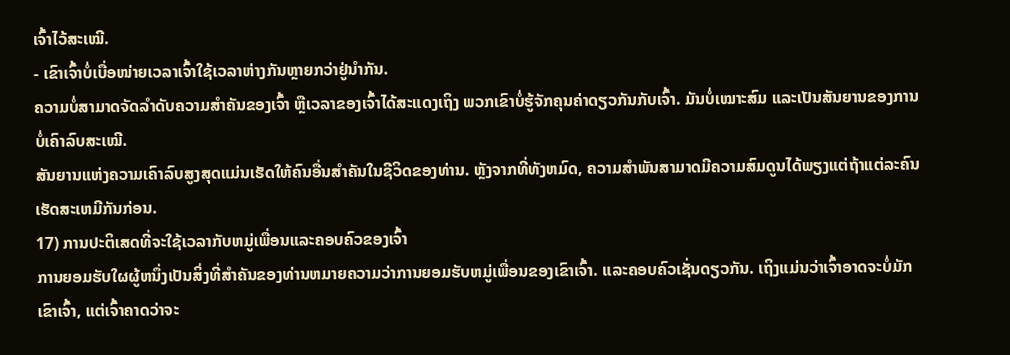ເຈົ້າໄວ້ສະເໝີ.
- ເຂົາເຈົ້າບໍ່ເບື່ອໜ່າຍເວລາເຈົ້າໃຊ້ເວລາຫ່າງກັນຫຼາຍກວ່າຢູ່ນຳກັນ.
ຄວາມບໍ່ສາມາດຈັດລຳດັບຄວາມສຳຄັນຂອງເຈົ້າ ຫຼືເວລາຂອງເຈົ້າໄດ້ສະແດງເຖິງ ພວກເຂົາບໍ່ຮູ້ຈັກຄຸນຄ່າດຽວກັນກັບເຈົ້າ. ມັນບໍ່ເໝາະສົມ ແລະເປັນສັນຍານຂອງການບໍ່ເຄົາລົບສະເໝີ.
ສັນຍານແຫ່ງຄວາມເຄົາລົບສູງສຸດແມ່ນເຮັດໃຫ້ຄົນອື່ນສຳຄັນໃນຊີວິດຂອງທ່ານ. ຫຼັງຈາກທີ່ທັງຫມົດ, ຄວາມສໍາພັນສາມາດມີຄວາມສົມດູນໄດ້ພຽງແຕ່ຖ້າແຕ່ລະຄົນເຮັດສະເຫມີກັນກ່ອນ.
17) ການປະຕິເສດທີ່ຈະໃຊ້ເວລາກັບຫມູ່ເພື່ອນແລະຄອບຄົວຂອງເຈົ້າ
ການຍອມຮັບໃຜຜູ້ຫນຶ່ງເປັນສິ່ງທີ່ສໍາຄັນຂອງທ່ານຫມາຍຄວາມວ່າການຍອມຮັບຫມູ່ເພື່ອນຂອງເຂົາເຈົ້າ. ແລະຄອບຄົວເຊັ່ນດຽວກັນ. ເຖິງແມ່ນວ່າເຈົ້າອາດຈະບໍ່ມັກເຂົາເຈົ້າ, ແຕ່ເຈົ້າຄາດວ່າຈະ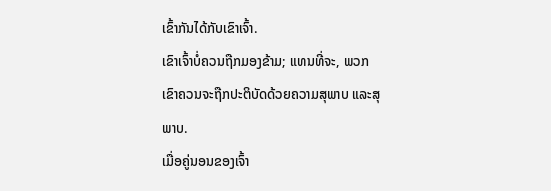ເຂົ້າກັນໄດ້ກັບເຂົາເຈົ້າ.
ເຂົາເຈົ້າບໍ່ຄວນຖືກມອງຂ້າມ; ແທນທີ່ຈະ, ພວກເຂົາຄວນຈະຖືກປະຕິບັດດ້ວຍຄວາມສຸພາບ ແລະສຸພາບ.
ເມື່ອຄູ່ນອນຂອງເຈົ້າ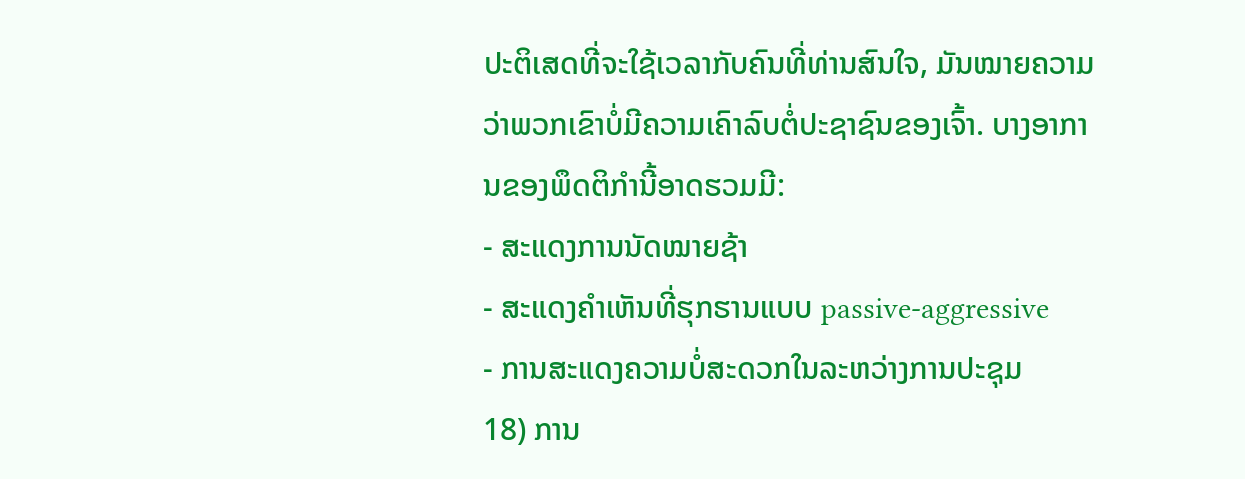ປະຕິເສດທີ່ຈະໃຊ້ເວລາກັບຄົນທີ່ທ່ານສົນໃຈ, ມັນໝາຍຄວາມວ່າພວກເຂົາບໍ່ມີຄວາມເຄົາລົບຕໍ່ປະຊາຊົນຂອງເຈົ້າ. ບາງອາການຂອງພຶດຕິກຳນີ້ອາດຮວມມີ:
- ສະແດງການນັດໝາຍຊ້າ
- ສະແດງຄຳເຫັນທີ່ຮຸກຮານແບບ passive-aggressive
- ການສະແດງຄວາມບໍ່ສະດວກໃນລະຫວ່າງການປະຊຸມ
18) ການ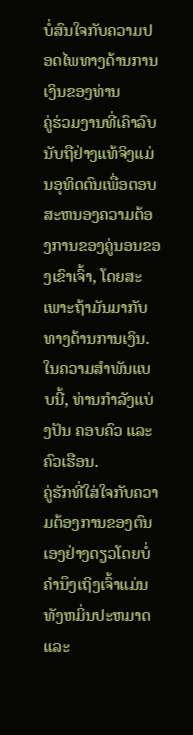ບໍ່ສົນໃຈກັບຄວາມປອດໄພທາງດ້ານການເງິນຂອງທ່ານ
ຄູ່ຮ່ວມງານທີ່ເຄົາລົບນັບຖືຢ່າງແທ້ຈິງແມ່ນອຸທິດຕົນເພື່ອຕອບສະຫນອງຄວາມຕ້ອງການຂອງຄູ່ນອນຂອງເຂົາເຈົ້າ, ໂດຍສະເພາະຖ້າມັນມາກັບທາງດ້ານການເງິນ.
ໃນຄວາມສໍາພັນແບບນີ້, ທ່ານກໍາລັງແບ່ງປັນ ຄອບຄົວ ແລະ ຄົວເຮືອນ.
ຄູ່ຮັກທີ່ໃສ່ໃຈກັບຄວາມຕ້ອງການຂອງຕົນເອງຢ່າງດຽວໂດຍບໍ່ຄໍານຶງເຖິງເຈົ້າແມ່ນທັງຫມິ່ນປະຫມາດ ແລະ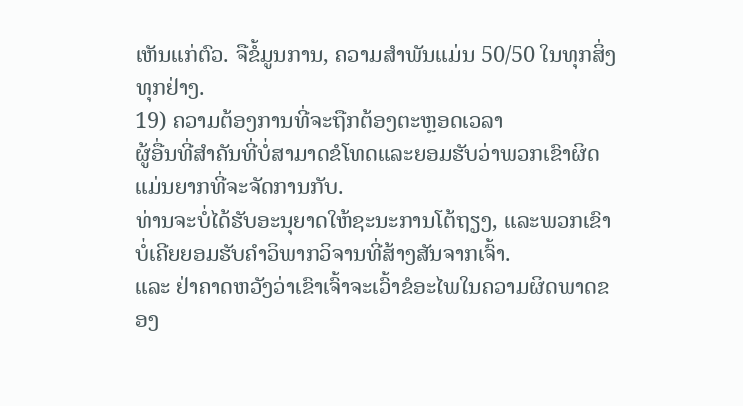ເຫັນແກ່ຕົວ. ຈືຂໍ້ມູນການ, ຄວາມສໍາພັນແມ່ນ 50/50 ໃນທຸກສິ່ງທຸກຢ່າງ.
19) ຄວາມຕ້ອງການທີ່ຈະຖືກຕ້ອງຕະຫຼອດເວລາ
ຜູ້ອື່ນທີ່ສໍາຄັນທີ່ບໍ່ສາມາດຂໍໂທດແລະຍອມຮັບວ່າພວກເຂົາຜິດແມ່ນຍາກທີ່ຈະຈັດການກັບ.
ທ່ານຈະບໍ່ໄດ້ຮັບອະນຸຍາດໃຫ້ຊະນະການໂຕ້ຖຽງ, ແລະພວກເຂົາບໍ່ເຄີຍຍອມຮັບຄໍາວິພາກວິຈານທີ່ສ້າງສັນຈາກເຈົ້າ.
ແລະ ຢ່າຄາດຫວັງວ່າເຂົາເຈົ້າຈະເວົ້າຂໍອະໄພໃນຄວາມຜິດພາດຂອງ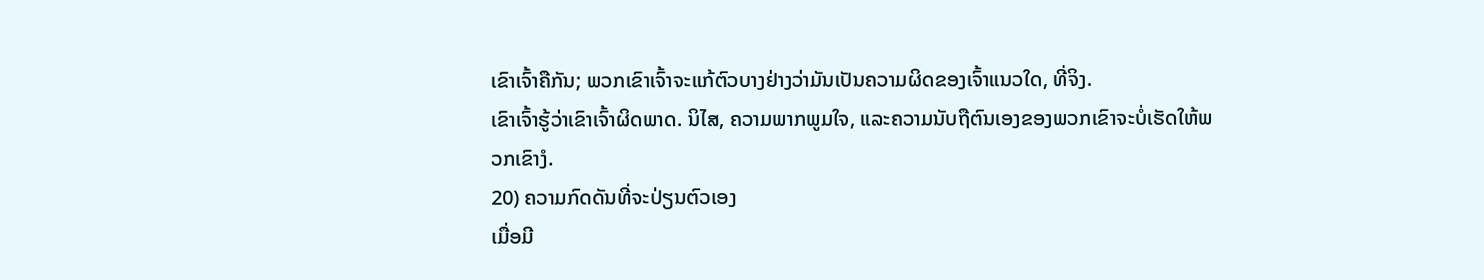ເຂົາເຈົ້າຄືກັນ; ພວກເຂົາເຈົ້າຈະແກ້ຕົວບາງຢ່າງວ່າມັນເປັນຄວາມຜິດຂອງເຈົ້າແນວໃດ, ທີ່ຈິງ.
ເຂົາເຈົ້າຮູ້ວ່າເຂົາເຈົ້າຜິດພາດ. ນິໄສ, ຄວາມພາກພູມໃຈ, ແລະຄວາມນັບຖືຕົນເອງຂອງພວກເຂົາຈະບໍ່ເຮັດໃຫ້ພວກເຂົາງໍ.
20) ຄວາມກົດດັນທີ່ຈະປ່ຽນຕົວເອງ
ເມື່ອມີ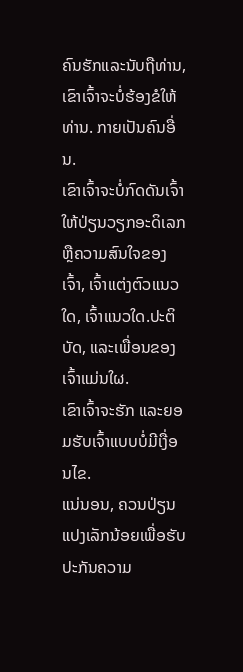ຄົນຮັກແລະນັບຖືທ່ານ, ເຂົາເຈົ້າຈະບໍ່ຮ້ອງຂໍໃຫ້ທ່ານ. ກາຍເປັນຄົນອື່ນ.
ເຂົາເຈົ້າຈະບໍ່ກົດດັນເຈົ້າໃຫ້ປ່ຽນວຽກອະດິເລກ ຫຼືຄວາມສົນໃຈຂອງເຈົ້າ, ເຈົ້າແຕ່ງຕົວແນວໃດ, ເຈົ້າແນວໃດ.ປະຕິບັດ, ແລະເພື່ອນຂອງເຈົ້າແມ່ນໃຜ.
ເຂົາເຈົ້າຈະຮັກ ແລະຍອມຮັບເຈົ້າແບບບໍ່ມີເງື່ອນໄຂ.
ແນ່ນອນ, ຄວນປ່ຽນແປງເລັກນ້ອຍເພື່ອຮັບປະກັນຄວາມ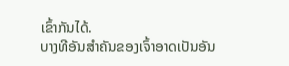ເຂົ້າກັນໄດ້.
ບາງທີອັນສຳຄັນຂອງເຈົ້າອາດເປັນອັນ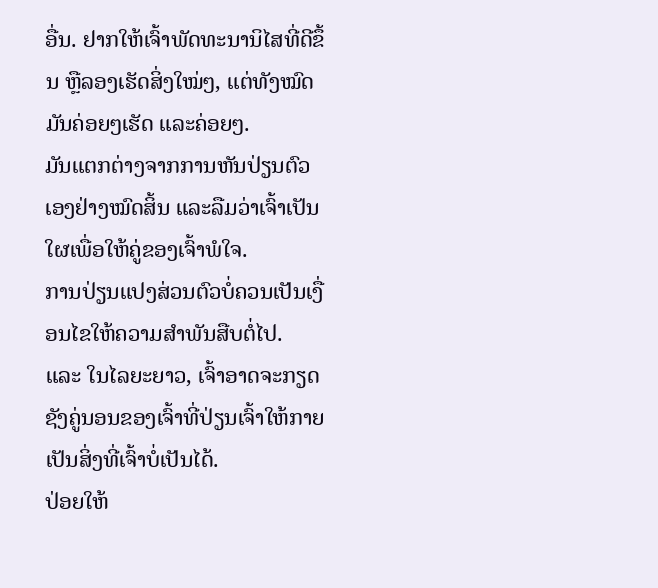ອື່ນ. ຢາກໃຫ້ເຈົ້າພັດທະນານິໄສທີ່ດີຂຶ້ນ ຫຼືລອງເຮັດສິ່ງໃໝ່ໆ, ແຕ່ທັງໝົດມັນຄ່ອຍໆເຮັດ ແລະຄ່ອຍໆ.
ມັນແຕກຕ່າງຈາກການຫັນປ່ຽນຕົວເອງຢ່າງໝົດສິ້ນ ແລະລືມວ່າເຈົ້າເປັນໃຜເພື່ອໃຫ້ຄູ່ຂອງເຈົ້າພໍໃຈ.
ການປ່ຽນແປງສ່ວນຕົວບໍ່ຄວນເປັນເງື່ອນໄຂໃຫ້ຄວາມສຳພັນສືບຕໍ່ໄປ.
ແລະ ໃນໄລຍະຍາວ, ເຈົ້າອາດຈະກຽດຊັງຄູ່ນອນຂອງເຈົ້າທີ່ປ່ຽນເຈົ້າໃຫ້ກາຍເປັນສິ່ງທີ່ເຈົ້າບໍ່ເປັນໄດ້.
ປ່ອຍໃຫ້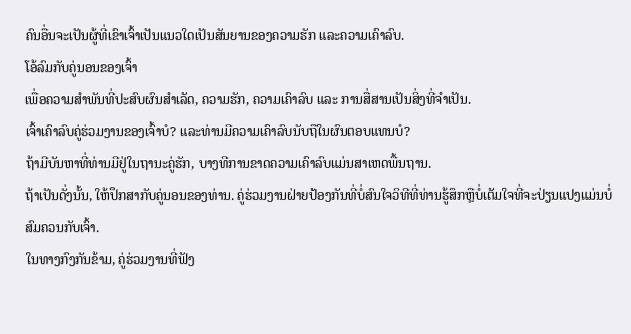ຄົນອື່ນຈະເປັນຜູ້ທີ່ເຂົາເຈົ້າເປັນແນວໃດເປັນສັນຍານຂອງຄວາມຮັກ ແລະຄວາມເຄົາລົບ.
ໂອ້ລົມກັບຄູ່ນອນຂອງເຈົ້າ
ເພື່ອຄວາມສຳພັນທີ່ປະສົບຜົນສຳເລັດ, ຄວາມຮັກ, ຄວາມເຄົາລົບ ແລະ ການສື່ສານເປັນສິ່ງທີ່ຈຳເປັນ.
ເຈົ້າເຄົາລົບຄູ່ຮ່ວມງານຂອງເຈົ້າບໍ? ແລະທ່ານມີຄວາມເຄົາລົບນັບຖືໃນຜົນຕອບແທນບໍ?
ຖ້າມີບັນຫາທີ່ທ່ານມີຢູ່ໃນຖານະຄູ່ຮັກ, ບາງທີການຂາດຄວາມເຄົາລົບແມ່ນສາເຫດພື້ນຖານ.
ຖ້າເປັນດັ່ງນັ້ນ, ໃຫ້ປຶກສາກັບຄູ່ນອນຂອງທ່ານ. ຄູ່ຮ່ວມງານຝ່າຍປ້ອງກັນທີ່ບໍ່ສົນໃຈວິທີທີ່ທ່ານຮູ້ສຶກຫຼືບໍ່ເຕັມໃຈທີ່ຈະປ່ຽນແປງແມ່ນບໍ່ສົມຄວນກັບເຈົ້າ.
ໃນທາງກົງກັນຂ້າມ, ຄູ່ຮ່ວມງານທີ່ຟັງ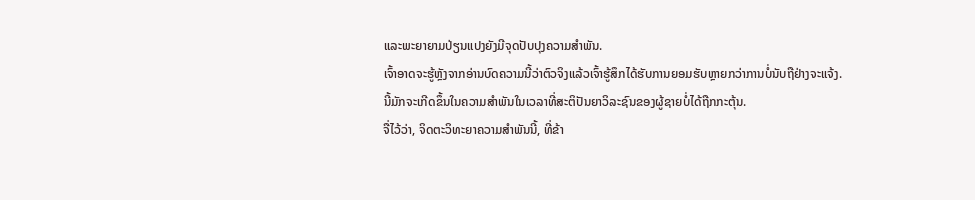ແລະພະຍາຍາມປ່ຽນແປງຍັງມີຈຸດປັບປຸງຄວາມສໍາພັນ.
ເຈົ້າອາດຈະຮູ້ຫຼັງຈາກອ່ານບົດຄວາມນີ້ວ່າຕົວຈິງແລ້ວເຈົ້າຮູ້ສຶກໄດ້ຮັບການຍອມຮັບຫຼາຍກວ່າການບໍ່ນັບຖືຢ່າງຈະແຈ້ງ.
ນີ້ມັກຈະເກີດຂຶ້ນໃນຄວາມສໍາພັນໃນເວລາທີ່ສະຕິປັນຍາວິລະຊົນຂອງຜູ້ຊາຍບໍ່ໄດ້ຖືກກະຕຸ້ນ.
ຈື່ໄວ້ວ່າ, ຈິດຕະວິທະຍາຄວາມສໍາພັນນີ້, ທີ່ຂ້າ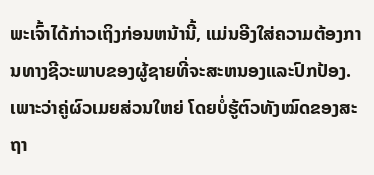ພະເຈົ້າໄດ້ກ່າວເຖິງກ່ອນຫນ້ານີ້, ແມ່ນອີງໃສ່ຄວາມຕ້ອງການທາງຊີວະພາບຂອງຜູ້ຊາຍທີ່ຈະສະຫນອງແລະປົກປ້ອງ.
ເພາະວ່າຄູ່ຜົວເມຍສ່ວນໃຫຍ່ ໂດຍບໍ່ຮູ້ຕົວທັງໝົດຂອງສະຖາ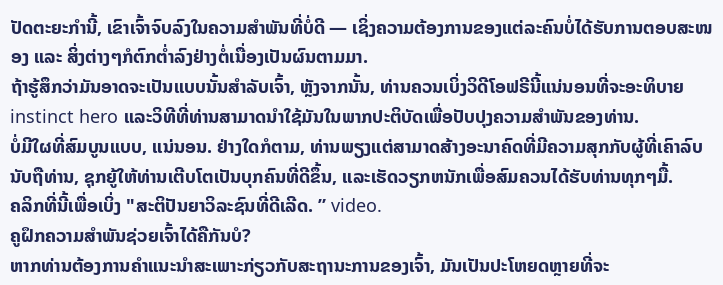ປັດຕະຍະກຳນີ້, ເຂົາເຈົ້າຈົບລົງໃນຄວາມສຳພັນທີ່ບໍ່ດີ — ເຊິ່ງຄວາມຕ້ອງການຂອງແຕ່ລະຄົນບໍ່ໄດ້ຮັບການຕອບສະໜອງ ແລະ ສິ່ງຕ່າງໆກໍຕົກຕໍ່າລົງຢ່າງຕໍ່ເນື່ອງເປັນຜົນຕາມມາ.
ຖ້າຮູ້ສຶກວ່າມັນອາດຈະເປັນແບບນັ້ນສຳລັບເຈົ້າ, ຫຼັງຈາກນັ້ນ, ທ່ານຄວນເບິ່ງວິດີໂອຟຣີນີ້ແນ່ນອນທີ່ຈະອະທິບາຍ instinct hero ແລະວິທີທີ່ທ່ານສາມາດນໍາໃຊ້ມັນໃນພາກປະຕິບັດເພື່ອປັບປຸງຄວາມສໍາພັນຂອງທ່ານ.
ບໍ່ມີໃຜທີ່ສົມບູນແບບ, ແນ່ນອນ. ຢ່າງໃດກໍຕາມ, ທ່ານພຽງແຕ່ສາມາດສ້າງອະນາຄົດທີ່ມີຄວາມສຸກກັບຜູ້ທີ່ເຄົາລົບນັບຖືທ່ານ, ຊຸກຍູ້ໃຫ້ທ່ານເຕີບໂຕເປັນບຸກຄົນທີ່ດີຂຶ້ນ, ແລະເຮັດວຽກຫນັກເພື່ອສົມຄວນໄດ້ຮັບທ່ານທຸກໆມື້.
ຄລິກທີ່ນີ້ເພື່ອເບິ່ງ "ສະຕິປັນຍາວິລະຊົນທີ່ດີເລີດ. ” video.
ຄູຝຶກຄວາມສຳພັນຊ່ວຍເຈົ້າໄດ້ຄືກັນບໍ?
ຫາກທ່ານຕ້ອງການຄຳແນະນຳສະເພາະກ່ຽວກັບສະຖານະການຂອງເຈົ້າ, ມັນເປັນປະໂຫຍດຫຼາຍທີ່ຈະ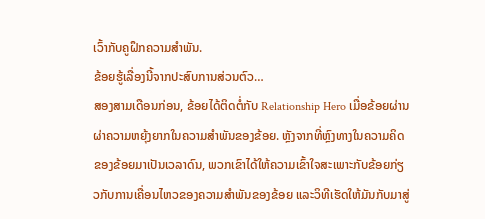ເວົ້າກັບຄູຝຶກຄວາມສຳພັນ.
ຂ້ອຍຮູ້ເລື່ອງນີ້ຈາກປະສົບການສ່ວນຕົວ…
ສອງສາມເດືອນກ່ອນ, ຂ້ອຍໄດ້ຕິດຕໍ່ກັບ Relationship Hero ເມື່ອຂ້ອຍຜ່ານຜ່າຄວາມຫຍຸ້ງຍາກໃນຄວາມສຳພັນຂອງຂ້ອຍ. ຫຼັງຈາກທີ່ຫຼົງທາງໃນຄວາມຄິດຂອງຂ້ອຍມາເປັນເວລາດົນ, ພວກເຂົາໄດ້ໃຫ້ຄວາມເຂົ້າໃຈສະເພາະກັບຂ້ອຍກ່ຽວກັບການເຄື່ອນໄຫວຂອງຄວາມສຳພັນຂອງຂ້ອຍ ແລະວິທີເຮັດໃຫ້ມັນກັບມາສູ່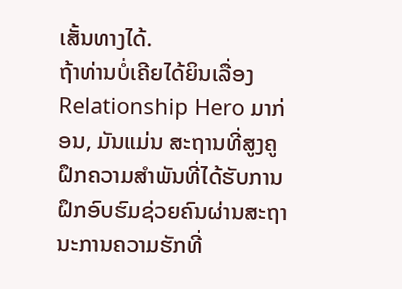ເສັ້ນທາງໄດ້.
ຖ້າທ່ານບໍ່ເຄີຍໄດ້ຍິນເລື່ອງ Relationship Hero ມາກ່ອນ, ມັນແມ່ນ ສະຖານທີ່ສູງຄູຝຶກຄວາມສຳພັນທີ່ໄດ້ຮັບການຝຶກອົບຮົມຊ່ວຍຄົນຜ່ານສະຖານະການຄວາມຮັກທີ່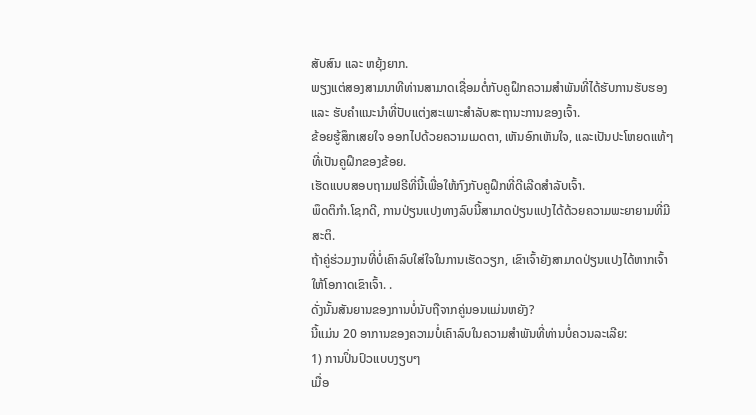ສັບສົນ ແລະ ຫຍຸ້ງຍາກ.
ພຽງແຕ່ສອງສາມນາທີທ່ານສາມາດເຊື່ອມຕໍ່ກັບຄູຝຶກຄວາມສຳພັນທີ່ໄດ້ຮັບການຮັບຮອງ ແລະ ຮັບຄຳແນະນຳທີ່ປັບແຕ່ງສະເພາະສຳລັບສະຖານະການຂອງເຈົ້າ.
ຂ້ອຍຮູ້ສຶກເສຍໃຈ ອອກໄປດ້ວຍຄວາມເມດຕາ, ເຫັນອົກເຫັນໃຈ, ແລະເປັນປະໂຫຍດແທ້ໆທີ່ເປັນຄູຝຶກຂອງຂ້ອຍ.
ເຮັດແບບສອບຖາມຟຣີທີ່ນີ້ເພື່ອໃຫ້ກົງກັບຄູຝຶກທີ່ດີເລີດສຳລັບເຈົ້າ.
ພຶດຕິກຳ.ໂຊກດີ, ການປ່ຽນແປງທາງລົບນີ້ສາມາດປ່ຽນແປງໄດ້ດ້ວຍຄວາມພະຍາຍາມທີ່ມີສະຕິ.
ຖ້າຄູ່ຮ່ວມງານທີ່ບໍ່ເຄົາລົບໃສ່ໃຈໃນການເຮັດວຽກ, ເຂົາເຈົ້າຍັງສາມາດປ່ຽນແປງໄດ້ຫາກເຈົ້າໃຫ້ໂອກາດເຂົາເຈົ້າ. .
ດັ່ງນັ້ນສັນຍານຂອງການບໍ່ນັບຖືຈາກຄູ່ນອນແມ່ນຫຍັງ?
ນີ້ແມ່ນ 20 ອາການຂອງຄວາມບໍ່ເຄົາລົບໃນຄວາມສຳພັນທີ່ທ່ານບໍ່ຄວນລະເລີຍ:
1) ການປິ່ນປົວແບບງຽບໆ
ເມື່ອ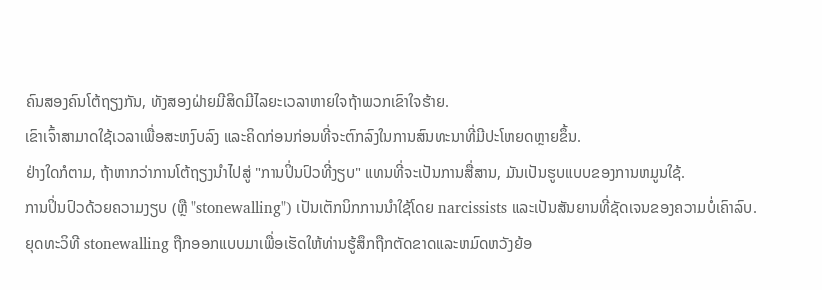ຄົນສອງຄົນໂຕ້ຖຽງກັນ, ທັງສອງຝ່າຍມີສິດມີໄລຍະເວລາຫາຍໃຈຖ້າພວກເຂົາໃຈຮ້າຍ.
ເຂົາເຈົ້າສາມາດໃຊ້ເວລາເພື່ອສະຫງົບລົງ ແລະຄິດກ່ອນກ່ອນທີ່ຈະຕົກລົງໃນການສົນທະນາທີ່ມີປະໂຫຍດຫຼາຍຂຶ້ນ.
ຢ່າງໃດກໍຕາມ, ຖ້າຫາກວ່າການໂຕ້ຖຽງນໍາໄປສູ່ "ການປິ່ນປົວທີ່ງຽບ" ແທນທີ່ຈະເປັນການສື່ສານ, ມັນເປັນຮູບແບບຂອງການຫມູນໃຊ້.
ການປິ່ນປົວດ້ວຍຄວາມງຽບ (ຫຼື "stonewalling") ເປັນເຕັກນິກການນໍາໃຊ້ໂດຍ narcissists ແລະເປັນສັນຍານທີ່ຊັດເຈນຂອງຄວາມບໍ່ເຄົາລົບ.
ຍຸດທະວິທີ stonewalling ຖືກອອກແບບມາເພື່ອເຮັດໃຫ້ທ່ານຮູ້ສຶກຖືກຕັດຂາດແລະຫມົດຫວັງຍ້ອ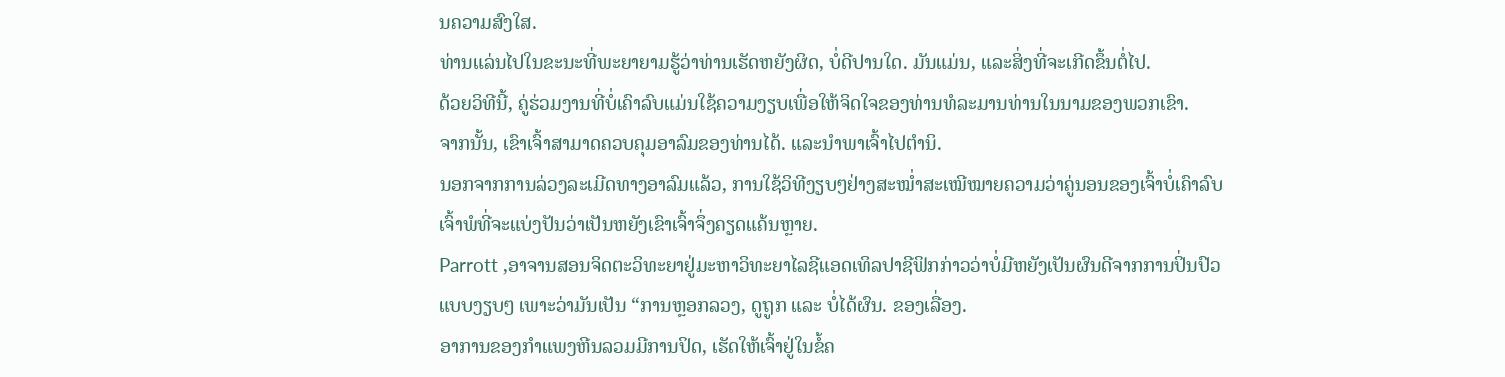ນຄວາມສົງໃສ.
ທ່ານແລ່ນໄປໃນຂະນະທີ່ພະຍາຍາມຮູ້ວ່າທ່ານເຮັດຫຍັງຜິດ, ບໍ່ດີປານໃດ. ມັນແມ່ນ, ແລະສິ່ງທີ່ຈະເກີດຂຶ້ນຕໍ່ໄປ.
ດ້ວຍວິທີນີ້, ຄູ່ຮ່ວມງານທີ່ບໍ່ເຄົາລົບແມ່ນໃຊ້ຄວາມງຽບເພື່ອໃຫ້ຈິດໃຈຂອງທ່ານທໍລະມານທ່ານໃນນາມຂອງພວກເຂົາ.
ຈາກນັ້ນ, ເຂົາເຈົ້າສາມາດຄວບຄຸມອາລົມຂອງທ່ານໄດ້. ແລະນຳພາເຈົ້າໄປຕຳນິ.
ນອກຈາກການລ່ວງລະເມີດທາງອາລົມແລ້ວ, ການໃຊ້ວິທີງຽບໆຢ່າງສະໝໍ່າສະເໝີໝາຍຄວາມວ່າຄູ່ນອນຂອງເຈົ້າບໍ່ເຄົາລົບເຈົ້າພໍທີ່ຈະແບ່ງປັນວ່າເປັນຫຍັງເຂົາເຈົ້າຈຶ່ງຄຽດແຄ້ນຫຼາຍ.
Parrott ,ອາຈານສອນຈິດຕະວິທະຍາຢູ່ມະຫາວິທະຍາໄລຊີແອດເທິລປາຊີຟິກກ່າວວ່າບໍ່ມີຫຍັງເປັນຜົນດີຈາກການປິ່ນປົວແບບງຽບໆ ເພາະວ່າມັນເປັນ “ການຫຼອກລວງ, ດູຖູກ ແລະ ບໍ່ໄດ້ຜົນ. ຂອງເລື່ອງ.
ອາການຂອງກໍາແພງຫີນລວມມີການປິດ, ເຮັດໃຫ້ເຈົ້າຢູ່ໃນຂໍ້ຄ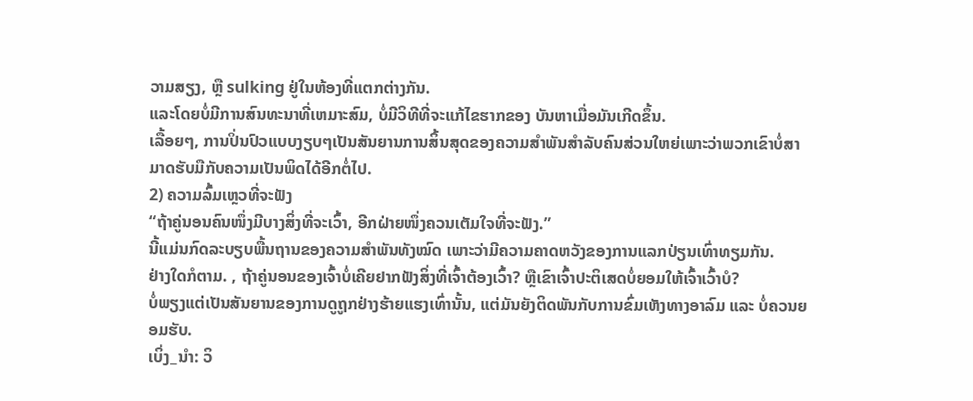ວາມສຽງ, ຫຼື sulking ຢູ່ໃນຫ້ອງທີ່ແຕກຕ່າງກັນ.
ແລະໂດຍບໍ່ມີການສົນທະນາທີ່ເຫມາະສົມ, ບໍ່ມີວິທີທີ່ຈະແກ້ໄຂຮາກຂອງ ບັນຫາເມື່ອມັນເກີດຂຶ້ນ.
ເລື້ອຍໆ, ການປິ່ນປົວແບບງຽບໆເປັນສັນຍານການສິ້ນສຸດຂອງຄວາມສໍາພັນສໍາລັບຄົນສ່ວນໃຫຍ່ເພາະວ່າພວກເຂົາບໍ່ສາມາດຮັບມືກັບຄວາມເປັນພິດໄດ້ອີກຕໍ່ໄປ.
2) ຄວາມລົ້ມເຫຼວທີ່ຈະຟັງ
“ຖ້າຄູ່ນອນຄົນໜຶ່ງມີບາງສິ່ງທີ່ຈະເວົ້າ, ອີກຝ່າຍໜຶ່ງຄວນເຕັມໃຈທີ່ຈະຟັງ.”
ນີ້ແມ່ນກົດລະບຽບພື້ນຖານຂອງຄວາມສຳພັນທັງໝົດ ເພາະວ່າມີຄວາມຄາດຫວັງຂອງການແລກປ່ຽນເທົ່າທຽມກັນ.
ຢ່າງໃດກໍຕາມ. , ຖ້າຄູ່ນອນຂອງເຈົ້າບໍ່ເຄີຍຢາກຟັງສິ່ງທີ່ເຈົ້າຕ້ອງເວົ້າ? ຫຼືເຂົາເຈົ້າປະຕິເສດບໍ່ຍອມໃຫ້ເຈົ້າເວົ້າບໍ?
ບໍ່ພຽງແຕ່ເປັນສັນຍານຂອງການດູຖູກຢ່າງຮ້າຍແຮງເທົ່ານັ້ນ, ແຕ່ມັນຍັງຕິດພັນກັບການຂົ່ມເຫັງທາງອາລົມ ແລະ ບໍ່ຄວນຍອມຮັບ.
ເບິ່ງ_ນຳ: ວິ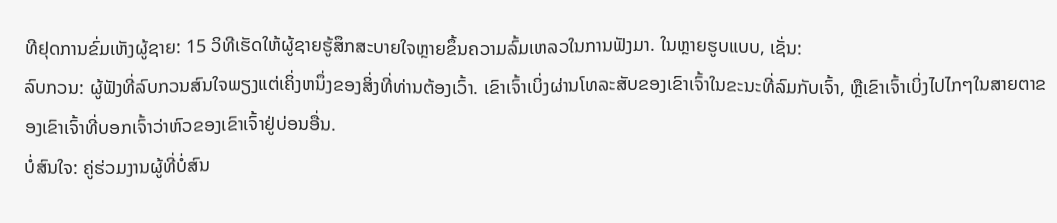ທີຢຸດການຂົ່ມເຫັງຜູ້ຊາຍ: 15 ວິທີເຮັດໃຫ້ຜູ້ຊາຍຮູ້ສຶກສະບາຍໃຈຫຼາຍຂຶ້ນຄວາມລົ້ມເຫລວໃນການຟັງມາ. ໃນຫຼາຍຮູບແບບ, ເຊັ່ນ:
ລົບກວນ: ຜູ້ຟັງທີ່ລົບກວນສົນໃຈພຽງແຕ່ເຄິ່ງຫນຶ່ງຂອງສິ່ງທີ່ທ່ານຕ້ອງເວົ້າ. ເຂົາເຈົ້າເບິ່ງຜ່ານໂທລະສັບຂອງເຂົາເຈົ້າໃນຂະນະທີ່ລົມກັບເຈົ້າ, ຫຼືເຂົາເຈົ້າເບິ່ງໄປໄກໆໃນສາຍຕາຂອງເຂົາເຈົ້າທີ່ບອກເຈົ້າວ່າຫົວຂອງເຂົາເຈົ້າຢູ່ບ່ອນອື່ນ.
ບໍ່ສົນໃຈ: ຄູ່ຮ່ວມງານຜູ້ທີ່ບໍ່ສົນ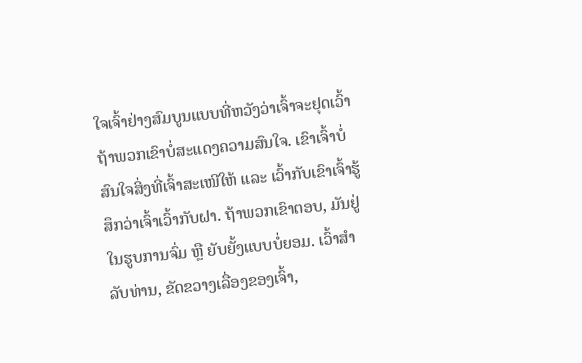ໃຈເຈົ້າຢ່າງສົມບູນແບບທີ່ຫວັງວ່າເຈົ້າຈະຢຸດເວົ້າຖ້າພວກເຂົາບໍ່ສະແດງຄວາມສົນໃຈ. ເຂົາເຈົ້າບໍ່ສົນໃຈສິ່ງທີ່ເຈົ້າສະເໜີໃຫ້ ແລະ ເວົ້າກັບເຂົາເຈົ້າຮູ້ສຶກວ່າເຈົ້າເວົ້າກັບຝາ. ຖ້າພວກເຂົາຕອບ, ມັນຢູ່ໃນຮູບການຈົ່ມ ຫຼື ຍັບຍັ້ງແບບບໍ່ຍອມ. ເວົ້າສໍາລັບທ່ານ, ຂັດຂວາງເລື່ອງຂອງເຈົ້າ,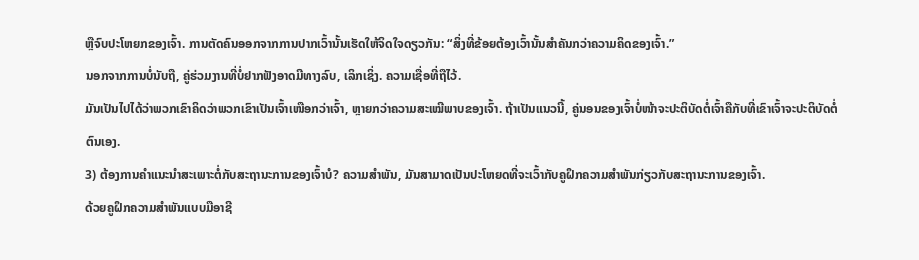ຫຼືຈົບປະໂຫຍກຂອງເຈົ້າ. ການຕັດຄົນອອກຈາກການປາກເວົ້ານັ້ນເຮັດໃຫ້ຈິດໃຈດຽວກັນ: “ສິ່ງທີ່ຂ້ອຍຕ້ອງເວົ້ານັ້ນສຳຄັນກວ່າຄວາມຄິດຂອງເຈົ້າ.”
ນອກຈາກການບໍ່ນັບຖື, ຄູ່ຮ່ວມງານທີ່ບໍ່ຢາກຟັງອາດມີທາງລົບ, ເລິກເຊິ່ງ. ຄວາມເຊື່ອທີ່ຖືໄວ້.
ມັນເປັນໄປໄດ້ວ່າພວກເຂົາຄິດວ່າພວກເຂົາເປັນເຈົ້າເໜືອກວ່າເຈົ້າ, ຫຼາຍກວ່າຄວາມສະເໝີພາບຂອງເຈົ້າ. ຖ້າເປັນແນວນີ້, ຄູ່ນອນຂອງເຈົ້າບໍ່ໜ້າຈະປະຕິບັດຕໍ່ເຈົ້າຄືກັບທີ່ເຂົາເຈົ້າຈະປະຕິບັດຕໍ່ຕົນເອງ.
3) ຕ້ອງການຄຳແນະນຳສະເພາະຕໍ່ກັບສະຖານະການຂອງເຈົ້າບໍ? ຄວາມສໍາພັນ, ມັນສາມາດເປັນປະໂຫຍດທີ່ຈະເວົ້າກັບຄູຝຶກຄວາມສຳພັນກ່ຽວກັບສະຖານະການຂອງເຈົ້າ.
ດ້ວຍຄູຝຶກຄວາມສຳພັນແບບມືອາຊີ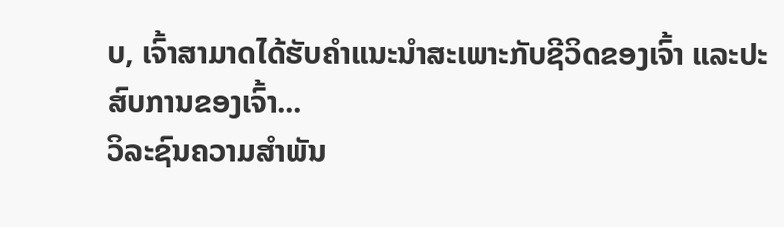ບ, ເຈົ້າສາມາດໄດ້ຮັບຄຳແນະນຳສະເພາະກັບຊີວິດຂອງເຈົ້າ ແລະປະສົບການຂອງເຈົ້າ...
ວິລະຊົນຄວາມສຳພັນ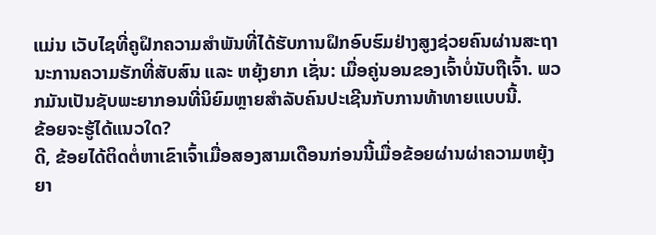ແມ່ນ ເວັບໄຊທີ່ຄູຝຶກຄວາມສຳພັນທີ່ໄດ້ຮັບການຝຶກອົບຮົມຢ່າງສູງຊ່ວຍຄົນຜ່ານສະຖານະການຄວາມຮັກທີ່ສັບສົນ ແລະ ຫຍຸ້ງຍາກ ເຊັ່ນ: ເມື່ອຄູ່ນອນຂອງເຈົ້າບໍ່ນັບຖືເຈົ້າ. ພວກມັນເປັນຊັບພະຍາກອນທີ່ນິຍົມຫຼາຍສຳລັບຄົນປະເຊີນກັບການທ້າທາຍແບບນີ້.
ຂ້ອຍຈະຮູ້ໄດ້ແນວໃດ?
ດີ, ຂ້ອຍໄດ້ຕິດຕໍ່ຫາເຂົາເຈົ້າເມື່ອສອງສາມເດືອນກ່ອນນີ້ເມື່ອຂ້ອຍຜ່ານຜ່າຄວາມຫຍຸ້ງຍາ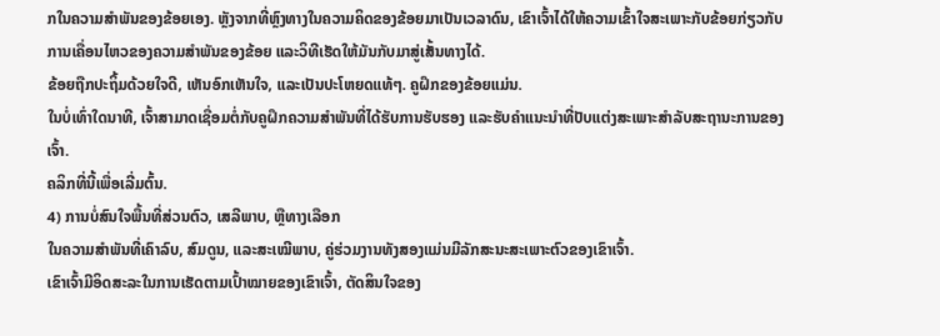ກໃນຄວາມສຳພັນຂອງຂ້ອຍເອງ. ຫຼັງຈາກທີ່ຫຼົງທາງໃນຄວາມຄິດຂອງຂ້ອຍມາເປັນເວລາດົນ, ເຂົາເຈົ້າໄດ້ໃຫ້ຄວາມເຂົ້າໃຈສະເພາະກັບຂ້ອຍກ່ຽວກັບການເຄື່ອນໄຫວຂອງຄວາມສຳພັນຂອງຂ້ອຍ ແລະວິທີເຮັດໃຫ້ມັນກັບມາສູ່ເສັ້ນທາງໄດ້.
ຂ້ອຍຖືກປະຖິ້ມດ້ວຍໃຈດີ, ເຫັນອົກເຫັນໃຈ, ແລະເປັນປະໂຫຍດແທ້ໆ. ຄູຝຶກຂອງຂ້ອຍແມ່ນ.
ໃນບໍ່ເທົ່າໃດນາທີ, ເຈົ້າສາມາດເຊື່ອມຕໍ່ກັບຄູຝຶກຄວາມສຳພັນທີ່ໄດ້ຮັບການຮັບຮອງ ແລະຮັບຄຳແນະນຳທີ່ປັບແຕ່ງສະເພາະສຳລັບສະຖານະການຂອງເຈົ້າ.
ຄລິກທີ່ນີ້ເພື່ອເລີ່ມຕົ້ນ.
4) ການບໍ່ສົນໃຈພື້ນທີ່ສ່ວນຕົວ, ເສລີພາບ, ຫຼືທາງເລືອກ
ໃນຄວາມສຳພັນທີ່ເຄົາລົບ, ສົມດູນ, ແລະສະເໝີພາບ, ຄູ່ຮ່ວມງານທັງສອງແມ່ນມີລັກສະນະສະເພາະຕົວຂອງເຂົາເຈົ້າ.
ເຂົາເຈົ້າມີອິດສະລະໃນການເຮັດຕາມເປົ້າໝາຍຂອງເຂົາເຈົ້າ, ຕັດສິນໃຈຂອງ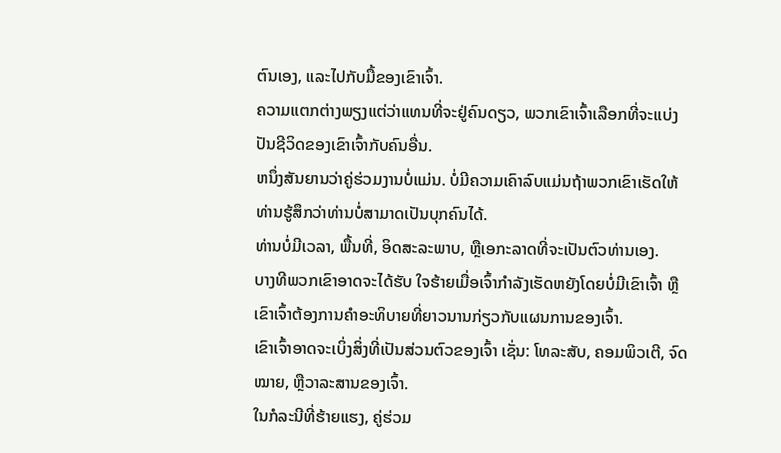ຕົນເອງ, ແລະໄປກັບມື້ຂອງເຂົາເຈົ້າ.
ຄວາມແຕກຕ່າງພຽງແຕ່ວ່າແທນທີ່ຈະຢູ່ຄົນດຽວ, ພວກເຂົາເຈົ້າເລືອກທີ່ຈະແບ່ງປັນຊີວິດຂອງເຂົາເຈົ້າກັບຄົນອື່ນ.
ຫນຶ່ງສັນຍານວ່າຄູ່ຮ່ວມງານບໍ່ແມ່ນ. ບໍ່ມີຄວາມເຄົາລົບແມ່ນຖ້າພວກເຂົາເຮັດໃຫ້ທ່ານຮູ້ສຶກວ່າທ່ານບໍ່ສາມາດເປັນບຸກຄົນໄດ້.
ທ່ານບໍ່ມີເວລາ, ພື້ນທີ່, ອິດສະລະພາບ, ຫຼືເອກະລາດທີ່ຈະເປັນຕົວທ່ານເອງ.
ບາງທີພວກເຂົາອາດຈະໄດ້ຮັບ ໃຈຮ້າຍເມື່ອເຈົ້າກຳລັງເຮັດຫຍັງໂດຍບໍ່ມີເຂົາເຈົ້າ ຫຼືເຂົາເຈົ້າຕ້ອງການຄຳອະທິບາຍທີ່ຍາວນານກ່ຽວກັບແຜນການຂອງເຈົ້າ.
ເຂົາເຈົ້າອາດຈະເບິ່ງສິ່ງທີ່ເປັນສ່ວນຕົວຂອງເຈົ້າ ເຊັ່ນ: ໂທລະສັບ, ຄອມພິວເຕີ, ຈົດໝາຍ, ຫຼືວາລະສານຂອງເຈົ້າ.
ໃນກໍລະນີທີ່ຮ້າຍແຮງ, ຄູ່ຮ່ວມ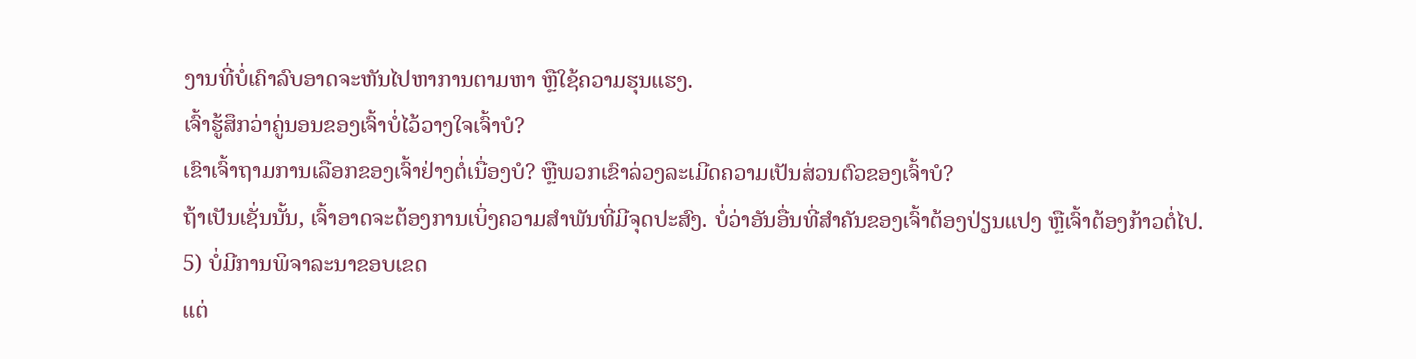ງານທີ່ບໍ່ເຄົາລົບອາດຈະຫັນໄປຫາການຕາມຫາ ຫຼືໃຊ້ຄວາມຮຸນແຮງ.
ເຈົ້າຮູ້ສຶກວ່າຄູ່ນອນຂອງເຈົ້າບໍ່ໄວ້ວາງໃຈເຈົ້າບໍ?
ເຂົາເຈົ້າຖາມການເລືອກຂອງເຈົ້າຢ່າງຕໍ່ເນື່ອງບໍ? ຫຼືພວກເຂົາລ່ວງລະເມີດຄວາມເປັນສ່ວນຕົວຂອງເຈົ້າບໍ?
ຖ້າເປັນເຊັ່ນນັ້ນ, ເຈົ້າອາດຈະຕ້ອງການເບິ່ງຄວາມສຳພັນທີ່ມີຈຸດປະສົງ. ບໍ່ວ່າອັນອື່ນທີ່ສຳຄັນຂອງເຈົ້າຕ້ອງປ່ຽນແປງ ຫຼືເຈົ້າຕ້ອງກ້າວຕໍ່ໄປ.
5) ບໍ່ມີການພິຈາລະນາຂອບເຂດ
ແຕ່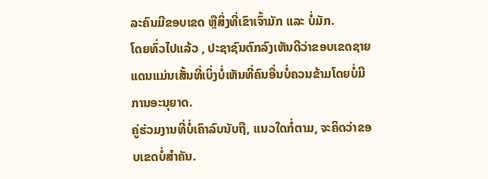ລະຄົນມີຂອບເຂດ ຫຼືສິ່ງທີ່ເຂົາເຈົ້າມັກ ແລະ ບໍ່ມັກ.
ໂດຍທົ່ວໄປແລ້ວ , ປະຊາຊົນຕົກລົງເຫັນດີວ່າຂອບເຂດຊາຍແດນແມ່ນເສັ້ນທີ່ເບິ່ງບໍ່ເຫັນທີ່ຄົນອື່ນບໍ່ຄວນຂ້າມໂດຍບໍ່ມີການອະນຸຍາດ.
ຄູ່ຮ່ວມງານທີ່ບໍ່ເຄົາລົບນັບຖື, ແນວໃດກໍ່ຕາມ, ຈະຄິດວ່າຂອບເຂດບໍ່ສໍາຄັນ.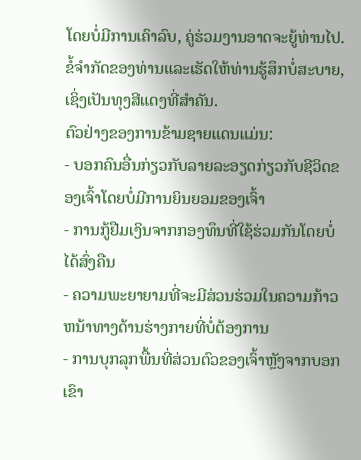ໂດຍບໍ່ມີການເຄົາລົບ, ຄູ່ຮ່ວມງານອາດຈະຍູ້ທ່ານໄປ. ຂໍ້ຈໍາກັດຂອງທ່ານແລະເຮັດໃຫ້ທ່ານຮູ້ສຶກບໍ່ສະບາຍ, ເຊິ່ງເປັນທຸງສີແດງທີ່ສໍາຄັນ.
ຕົວຢ່າງຂອງການຂ້າມຊາຍແດນແມ່ນ:
- ບອກຄົນອື່ນກ່ຽວກັບລາຍລະອຽດກ່ຽວກັບຊີວິດຂອງເຈົ້າໂດຍບໍ່ມີການຍິນຍອມຂອງເຈົ້າ
- ການກູ້ຢືມເງິນຈາກກອງທຶນທີ່ໃຊ້ຮ່ວມກັນໂດຍບໍ່ໄດ້ສົ່ງຄືນ
- ຄວາມພະຍາຍາມທີ່ຈະມີສ່ວນຮ່ວມໃນຄວາມກ້າວຫນ້າທາງດ້ານຮ່າງກາຍທີ່ບໍ່ຕ້ອງການ
- ການບຸກລຸກພື້ນທີ່ສ່ວນຕົວຂອງເຈົ້າຫຼັງຈາກບອກເຂົາ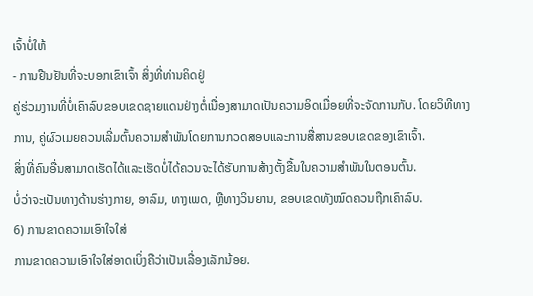ເຈົ້າບໍ່ໃຫ້
- ການຢືນຢັນທີ່ຈະບອກເຂົາເຈົ້າ ສິ່ງທີ່ທ່ານຄິດຢູ່
ຄູ່ຮ່ວມງານທີ່ບໍ່ເຄົາລົບຂອບເຂດຊາຍແດນຢ່າງຕໍ່ເນື່ອງສາມາດເປັນຄວາມອິດເມື່ອຍທີ່ຈະຈັດການກັບ. ໂດຍວິທີທາງການ, ຄູ່ຜົວເມຍຄວນເລີ່ມຕົ້ນຄວາມສໍາພັນໂດຍການກວດສອບແລະການສື່ສານຂອບເຂດຂອງເຂົາເຈົ້າ.
ສິ່ງທີ່ຄົນອື່ນສາມາດເຮັດໄດ້ແລະເຮັດບໍ່ໄດ້ຄວນຈະໄດ້ຮັບການສ້າງຕັ້ງຂື້ນໃນຄວາມສໍາພັນໃນຕອນຕົ້ນ.
ບໍ່ວ່າຈະເປັນທາງດ້ານຮ່າງກາຍ, ອາລົມ, ທາງເພດ, ຫຼືທາງວິນຍານ, ຂອບເຂດທັງໝົດຄວນຖືກເຄົາລົບ.
6) ການຂາດຄວາມເອົາໃຈໃສ່
ການຂາດຄວາມເອົາໃຈໃສ່ອາດເບິ່ງຄືວ່າເປັນເລື່ອງເລັກນ້ອຍ.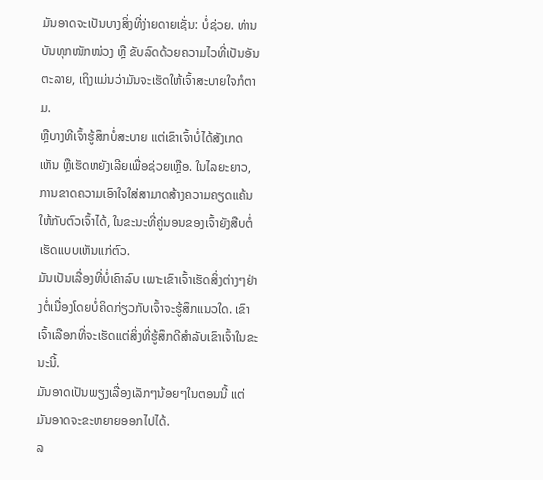ມັນອາດຈະເປັນບາງສິ່ງທີ່ງ່າຍດາຍເຊັ່ນ: ບໍ່ຊ່ວຍ. ທ່ານບັນທຸກໜັກໜ່ວງ ຫຼື ຂັບລົດດ້ວຍຄວາມໄວທີ່ເປັນອັນຕະລາຍ, ເຖິງແມ່ນວ່າມັນຈະເຮັດໃຫ້ເຈົ້າສະບາຍໃຈກໍຕາມ.
ຫຼືບາງທີເຈົ້າຮູ້ສຶກບໍ່ສະບາຍ ແຕ່ເຂົາເຈົ້າບໍ່ໄດ້ສັງເກດເຫັນ ຫຼືເຮັດຫຍັງເລີຍເພື່ອຊ່ວຍເຫຼືອ. ໃນໄລຍະຍາວ, ການຂາດຄວາມເອົາໃຈໃສ່ສາມາດສ້າງຄວາມຄຽດແຄ້ນໃຫ້ກັບຕົວເຈົ້າໄດ້, ໃນຂະນະທີ່ຄູ່ນອນຂອງເຈົ້າຍັງສືບຕໍ່ເຮັດແບບເຫັນແກ່ຕົວ.
ມັນເປັນເລື່ອງທີ່ບໍ່ເຄົາລົບ ເພາະເຂົາເຈົ້າເຮັດສິ່ງຕ່າງໆຢ່າງຕໍ່ເນື່ອງໂດຍບໍ່ຄິດກ່ຽວກັບເຈົ້າຈະຮູ້ສຶກແນວໃດ. ເຂົາເຈົ້າເລືອກທີ່ຈະເຮັດແຕ່ສິ່ງທີ່ຮູ້ສຶກດີສໍາລັບເຂົາເຈົ້າໃນຂະນະນີ້.
ມັນອາດເປັນພຽງເລື່ອງເລັກໆນ້ອຍໆໃນຕອນນີ້ ແຕ່ມັນອາດຈະຂະຫຍາຍອອກໄປໄດ້.
ລ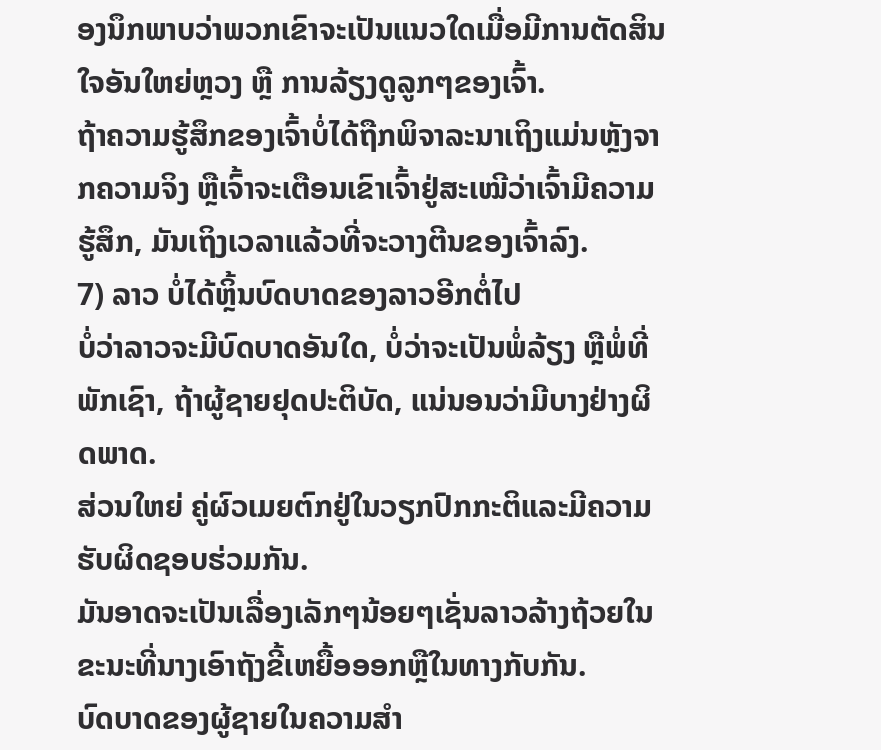ອງນຶກພາບວ່າພວກເຂົາຈະເປັນແນວໃດເມື່ອມີການຕັດສິນໃຈອັນໃຫຍ່ຫຼວງ ຫຼື ການລ້ຽງດູລູກໆຂອງເຈົ້າ.
ຖ້າຄວາມຮູ້ສຶກຂອງເຈົ້າບໍ່ໄດ້ຖືກພິຈາລະນາເຖິງແມ່ນຫຼັງຈາກຄວາມຈິງ ຫຼືເຈົ້າຈະເຕືອນເຂົາເຈົ້າຢູ່ສະເໝີວ່າເຈົ້າມີຄວາມຮູ້ສຶກ, ມັນເຖິງເວລາແລ້ວທີ່ຈະວາງຕີນຂອງເຈົ້າລົງ.
7) ລາວ ບໍ່ໄດ້ຫຼິ້ນບົດບາດຂອງລາວອີກຕໍ່ໄປ
ບໍ່ວ່າລາວຈະມີບົດບາດອັນໃດ, ບໍ່ວ່າຈະເປັນພໍ່ລ້ຽງ ຫຼືພໍ່ທີ່ພັກເຊົາ, ຖ້າຜູ້ຊາຍຢຸດປະຕິບັດ, ແນ່ນອນວ່າມີບາງຢ່າງຜິດພາດ.
ສ່ວນໃຫຍ່ ຄູ່ຜົວເມຍຕົກຢູ່ໃນວຽກປົກກະຕິແລະມີຄວາມຮັບຜິດຊອບຮ່ວມກັນ.
ມັນອາດຈະເປັນເລື່ອງເລັກໆນ້ອຍໆເຊັ່ນລາວລ້າງຖ້ວຍໃນຂະນະທີ່ນາງເອົາຖັງຂີ້ເຫຍື້ອອອກຫຼືໃນທາງກັບກັນ.
ບົດບາດຂອງຜູ້ຊາຍໃນຄວາມສຳ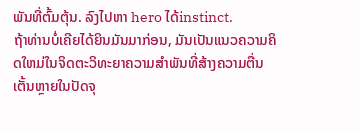ພັນທີ່ຕົ້ມຕຸ້ນ. ລົງໄປຫາ hero ໄດ້instinct.
ຖ້າທ່ານບໍ່ເຄີຍໄດ້ຍິນມັນມາກ່ອນ, ມັນເປັນແນວຄວາມຄິດໃຫມ່ໃນຈິດຕະວິທະຍາຄວາມສໍາພັນທີ່ສ້າງຄວາມຕື່ນເຕັ້ນຫຼາຍໃນປັດຈຸ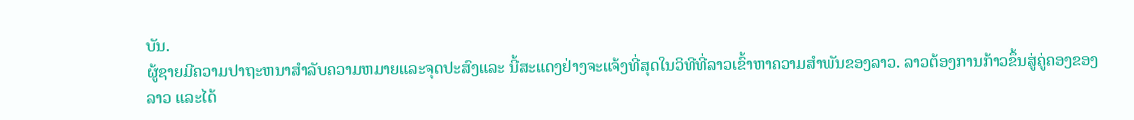ບັນ.
ຜູ້ຊາຍມີຄວາມປາຖະຫນາສໍາລັບຄວາມຫມາຍແລະຈຸດປະສົງແລະ ນີ້ສະແດງຢ່າງຈະແຈ້ງທີ່ສຸດໃນວິທີທີ່ລາວເຂົ້າຫາຄວາມສໍາພັນຂອງລາວ. ລາວຕ້ອງການກ້າວຂຶ້ນສູ່ຄູ່ຄອງຂອງລາວ ແລະໄດ້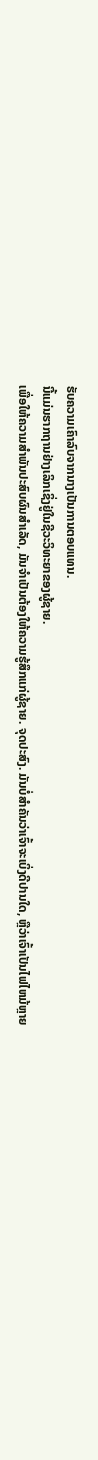ຮັບຄວາມເຄົາລົບຈາກນາງເປັນການຕອບແທນ.
ນີ້ແມ່ນຮາກຖານຢ່າງເລິກເຊິ່ງຢູ່ໃນຊີວະວິທະຍາຂອງຜູ້ຊາຍ.
ເພື່ອໃຫ້ຄວາມສຳພັນປະສົບຜົນສຳເລັດ, ມັນຈໍາເປັນຕ້ອງໃຫ້ຄວາມຮູ້ສຶກແກ່ຜູ້ຊາຍ. ຈຸດປະສົງ. ມັນບໍ່ສໍາຄັນວ່າເຈົ້າຈະເບິ່ງດີປານໃດ, ຫຼືວ່າເຈົ້າເປັນໄຟໄຫມ້ຫຼາຍ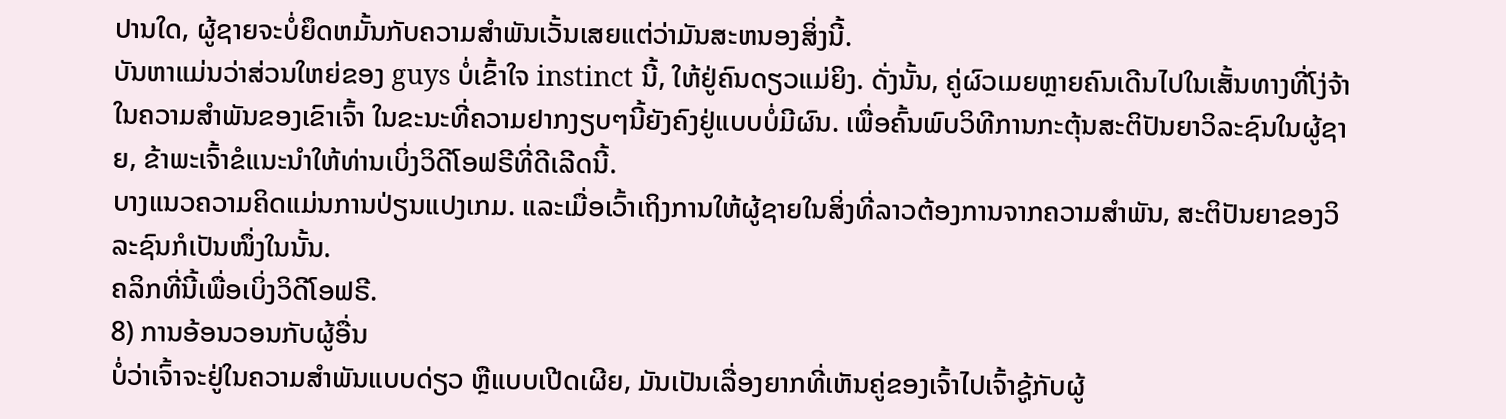ປານໃດ, ຜູ້ຊາຍຈະບໍ່ຍຶດຫມັ້ນກັບຄວາມສໍາພັນເວັ້ນເສຍແຕ່ວ່າມັນສະຫນອງສິ່ງນີ້.
ບັນຫາແມ່ນວ່າສ່ວນໃຫຍ່ຂອງ guys ບໍ່ເຂົ້າໃຈ instinct ນີ້, ໃຫ້ຢູ່ຄົນດຽວແມ່ຍິງ. ດັ່ງນັ້ນ, ຄູ່ຜົວເມຍຫຼາຍຄົນເດີນໄປໃນເສັ້ນທາງທີ່ໂງ່ຈ້າໃນຄວາມສຳພັນຂອງເຂົາເຈົ້າ ໃນຂະນະທີ່ຄວາມຢາກງຽບໆນີ້ຍັງຄົງຢູ່ແບບບໍ່ມີຜົນ. ເພື່ອຄົ້ນພົບວິທີການກະຕຸ້ນສະຕິປັນຍາວິລະຊົນໃນຜູ້ຊາຍ, ຂ້າພະເຈົ້າຂໍແນະນໍາໃຫ້ທ່ານເບິ່ງວິດີໂອຟຣີທີ່ດີເລີດນີ້.
ບາງແນວຄວາມຄິດແມ່ນການປ່ຽນແປງເກມ. ແລະເມື່ອເວົ້າເຖິງການໃຫ້ຜູ້ຊາຍໃນສິ່ງທີ່ລາວຕ້ອງການຈາກຄວາມສຳພັນ, ສະຕິປັນຍາຂອງວິລະຊົນກໍເປັນໜຶ່ງໃນນັ້ນ.
ຄລິກທີ່ນີ້ເພື່ອເບິ່ງວິດີໂອຟຣີ.
8) ການອ້ອນວອນກັບຜູ້ອື່ນ
ບໍ່ວ່າເຈົ້າຈະຢູ່ໃນຄວາມສຳພັນແບບດ່ຽວ ຫຼືແບບເປີດເຜີຍ, ມັນເປັນເລື່ອງຍາກທີ່ເຫັນຄູ່ຂອງເຈົ້າໄປເຈົ້າຊູ້ກັບຜູ້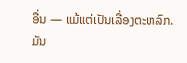ອື່ນ — ແມ້ແຕ່ເປັນເລື່ອງຕະຫລົກ.
ມັນ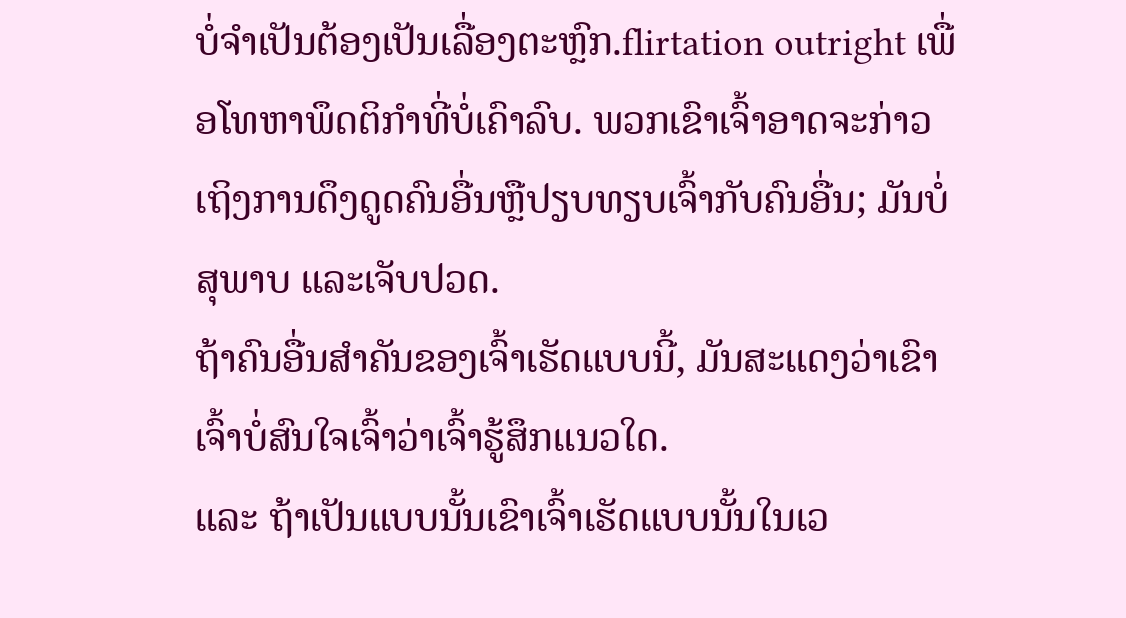ບໍ່ຈຳເປັນຕ້ອງເປັນເລື່ອງຕະຫຼົກ.flirtation outright ເພື່ອໂທຫາພຶດຕິກໍາທີ່ບໍ່ເຄົາລົບ. ພວກເຂົາເຈົ້າອາດຈະກ່າວເຖິງການດຶງດູດຄົນອື່ນຫຼືປຽບທຽບເຈົ້າກັບຄົນອື່ນ; ມັນບໍ່ສຸພາບ ແລະເຈັບປວດ.
ຖ້າຄົນອື່ນສຳຄັນຂອງເຈົ້າເຮັດແບບນີ້, ມັນສະແດງວ່າເຂົາເຈົ້າບໍ່ສົນໃຈເຈົ້າວ່າເຈົ້າຮູ້ສຶກແນວໃດ.
ແລະ ຖ້າເປັນແບບນັ້ນເຂົາເຈົ້າເຮັດແບບນັ້ນໃນເວ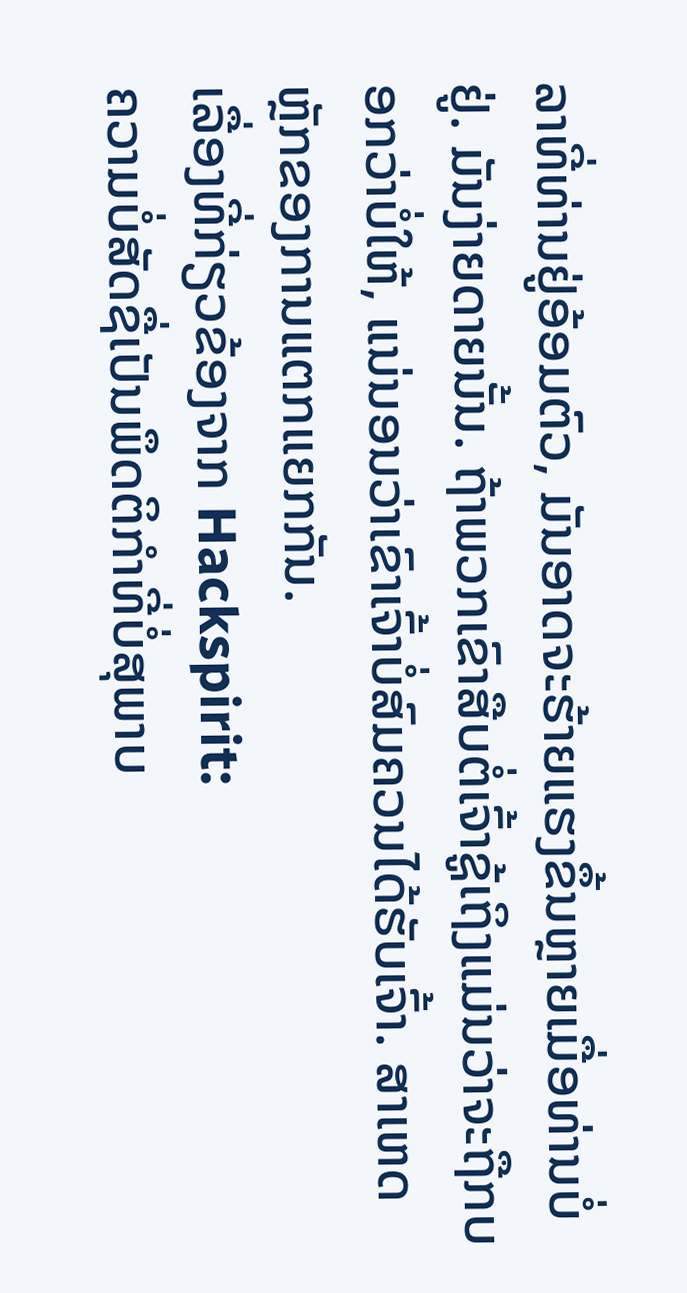ລາທີ່ທ່ານຢູ່ອ້ອມຕົວ, ມັນອາດຈະຮ້າຍແຮງຂຶ້ນຫຼາຍເມື່ອທ່ານບໍ່ຢູ່. ມັນງ່າຍດາຍນັ້ນ. ຖ້າພວກເຂົາສືບຕໍ່ເຈົ້າຊູ້ເຖິງແມ່ນວ່າຈະຖືກບອກວ່າບໍ່ໃຫ້, ແນ່ນອນວ່າເຂົາເຈົ້າບໍ່ສົມຄວນໄດ້ຮັບເຈົ້າ. ສາເຫດຫຼັກຂອງການແຕກແຍກກັນ.
ເລື່ອງທີ່ກ່ຽວຂ້ອງຈາກ Hackspirit:
ຄວາມບໍ່ສັດຊື່ເປັນພຶດຕິກໍາທີ່ບໍ່ສຸພາບ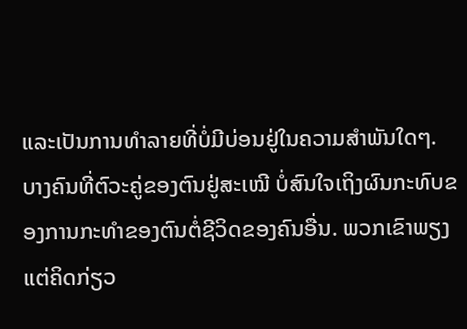ແລະເປັນການທໍາລາຍທີ່ບໍ່ມີບ່ອນຢູ່ໃນຄວາມສຳພັນໃດໆ.
ບາງຄົນທີ່ຕົວະຄູ່ຂອງຕົນຢູ່ສະເໝີ ບໍ່ສົນໃຈເຖິງຜົນກະທົບຂອງການກະທຳຂອງຕົນຕໍ່ຊີວິດຂອງຄົນອື່ນ. ພວກເຂົາພຽງແຕ່ຄິດກ່ຽວ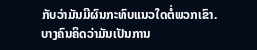ກັບວ່າມັນມີຜົນກະທົບແນວໃດຕໍ່ພວກເຂົາ.
ບາງຄົນຄິດວ່າມັນເປັນການ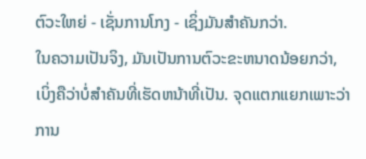ຕົວະໃຫຍ່ - ເຊັ່ນການໂກງ - ເຊິ່ງມັນສໍາຄັນກວ່າ.
ໃນຄວາມເປັນຈິງ, ມັນເປັນການຕົວະຂະຫນາດນ້ອຍກວ່າ, ເບິ່ງຄືວ່າບໍ່ສໍາຄັນທີ່ເຮັດຫນ້າທີ່ເປັນ. ຈຸດແຕກແຍກເພາະວ່າການ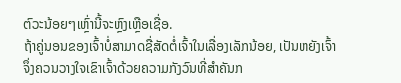ຕົວະນ້ອຍໆເຫຼົ່ານີ້ຈະຫຼົງເຫຼືອເຊື່ອ.
ຖ້າຄູ່ນອນຂອງເຈົ້າບໍ່ສາມາດຊື່ສັດຕໍ່ເຈົ້າໃນເລື່ອງເລັກນ້ອຍ, ເປັນຫຍັງເຈົ້າຈຶ່ງຄວນວາງໃຈເຂົາເຈົ້າດ້ວຍຄວາມກັງວົນທີ່ສຳຄັນກ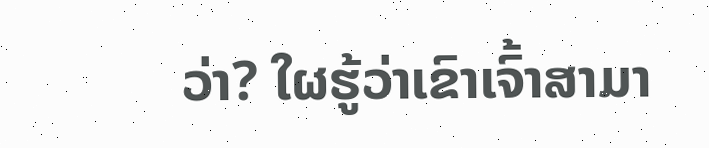ວ່າ? ໃຜຮູ້ວ່າເຂົາເຈົ້າສາມາ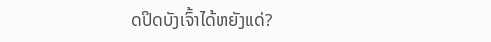ດປິດບັງເຈົ້າໄດ້ຫຍັງແດ່?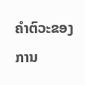ຄຳຕົວະຂອງການ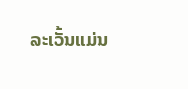ລະເວັ້ນແມ່ນ